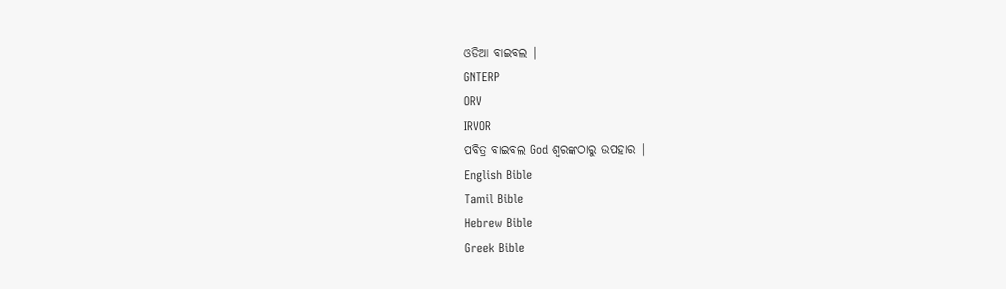ଓଡିଆ ବାଇବଲ |
GNTERP
ORV
IRVOR
ପବିତ୍ର ବାଇବଲ God ଶ୍ବରଙ୍କଠାରୁ ଉପହାର |
English Bible
Tamil Bible
Hebrew Bible
Greek Bible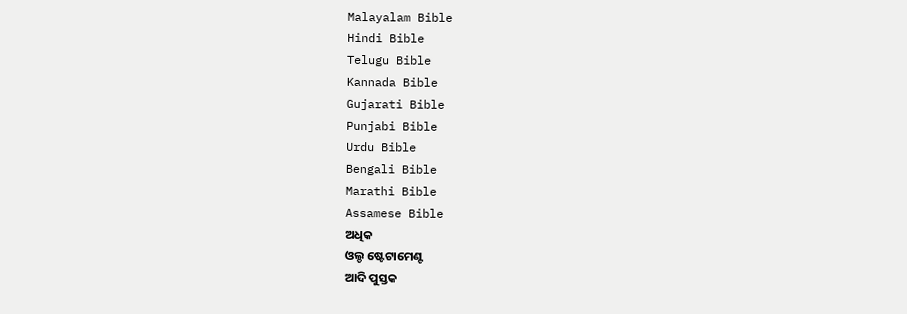Malayalam Bible
Hindi Bible
Telugu Bible
Kannada Bible
Gujarati Bible
Punjabi Bible
Urdu Bible
Bengali Bible
Marathi Bible
Assamese Bible
ଅଧିକ
ଓଲ୍ଡ ଷ୍ଟେଟାମେଣ୍ଟ
ଆଦି ପୁସ୍ତକ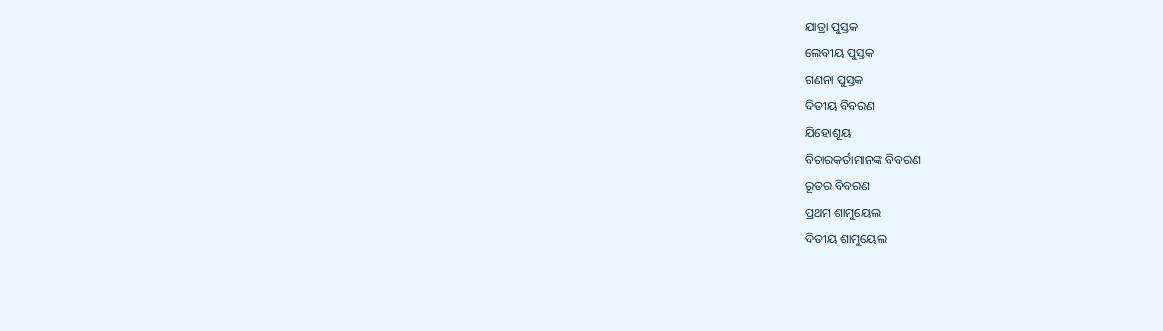ଯାତ୍ରା ପୁସ୍ତକ
ଲେବୀୟ ପୁସ୍ତକ
ଗଣନା ପୁସ୍ତକ
ଦିତୀୟ ବିବରଣ
ଯିହୋଶୂୟ
ବିଚାରକର୍ତାମାନଙ୍କ ବିବରଣ
ରୂତର ବିବରଣ
ପ୍ରଥମ ଶାମୁୟେଲ
ଦିତୀୟ ଶାମୁୟେଲ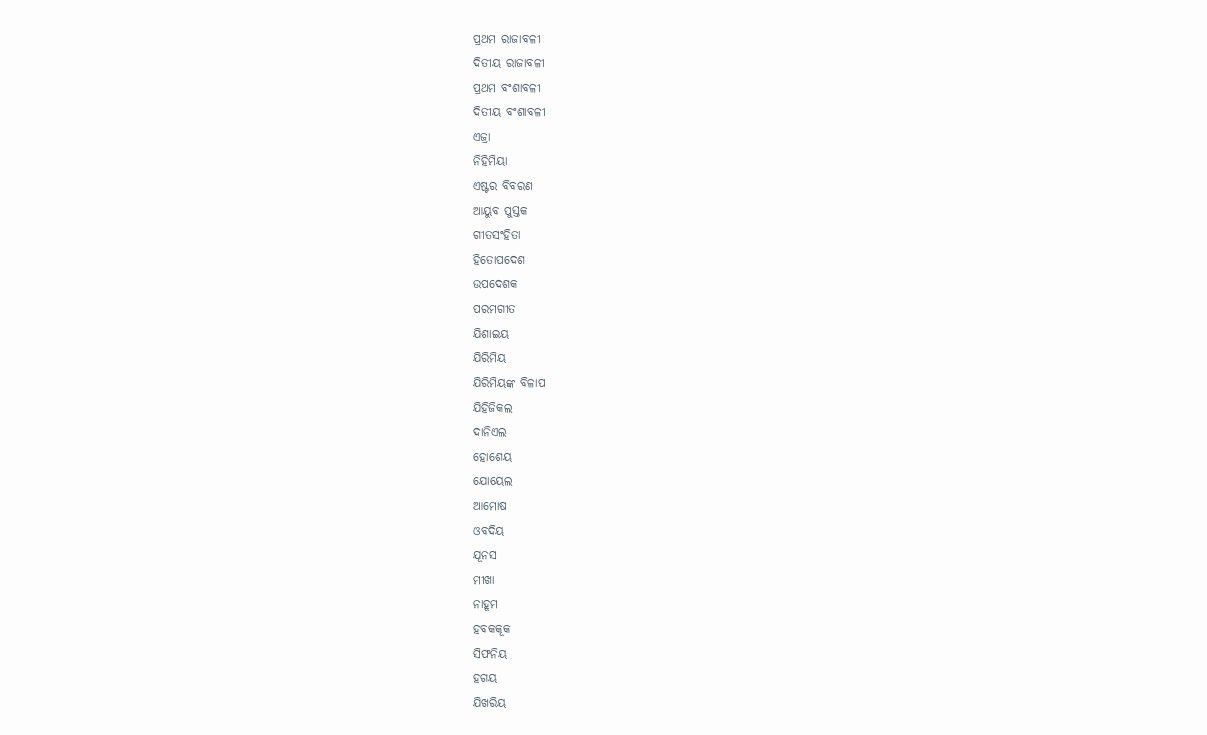ପ୍ରଥମ ରାଜାବଳୀ
ଦିତୀୟ ରାଜାବଳୀ
ପ୍ରଥମ ବଂଶାବଳୀ
ଦିତୀୟ ବଂଶାବଳୀ
ଏଜ୍ରା
ନିହିମିୟା
ଏଷ୍ଟର ବିବରଣ
ଆୟୁବ ପୁସ୍ତକ
ଗୀତସଂହିତା
ହିତୋପଦେଶ
ଉପଦେଶକ
ପରମଗୀତ
ଯିଶାଇୟ
ଯିରିମିୟ
ଯିରିମିୟଙ୍କ ବିଳାପ
ଯିହିଜିକଲ
ଦାନିଏଲ
ହୋଶେୟ
ଯୋୟେଲ
ଆମୋଷ
ଓବଦିୟ
ଯୂନସ
ମୀଖା
ନାହୂମ
ହବକକୂକ
ସିଫନିୟ
ହଗୟ
ଯିଖରିୟ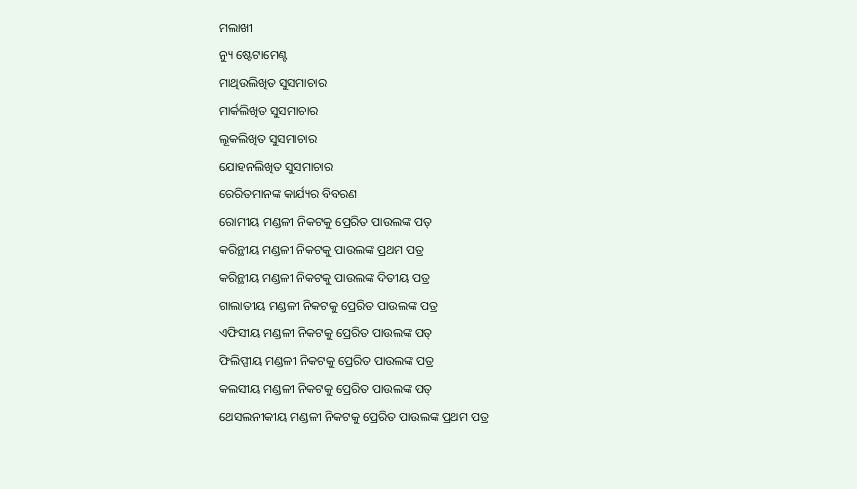ମଲାଖୀ
ନ୍ୟୁ ଷ୍ଟେଟାମେଣ୍ଟ
ମାଥିଉଲିଖିତ ସୁସମାଚାର
ମାର୍କଲିଖିତ ସୁସମାଚାର
ଲୂକଲିଖିତ ସୁସମାଚାର
ଯୋହନଲିଖିତ ସୁସମାଚାର
ରେରିତମାନଙ୍କ କାର୍ଯ୍ୟର ବିବରଣ
ରୋମୀୟ ମଣ୍ଡଳୀ ନିକଟକୁ ପ୍ରେରିତ ପାଉଲଙ୍କ ପତ୍
କରିନ୍ଥୀୟ ମଣ୍ଡଳୀ ନିକଟକୁ ପାଉଲଙ୍କ ପ୍ରଥମ ପତ୍ର
କରିନ୍ଥୀୟ ମଣ୍ଡଳୀ ନିକଟକୁ ପାଉଲଙ୍କ ଦିତୀୟ ପତ୍ର
ଗାଲାତୀୟ ମଣ୍ଡଳୀ ନିକଟକୁ ପ୍ରେରିତ ପାଉଲଙ୍କ ପତ୍ର
ଏଫିସୀୟ ମଣ୍ଡଳୀ ନିକଟକୁ ପ୍ରେରିତ ପାଉଲଙ୍କ ପତ୍
ଫିଲିପ୍ପୀୟ ମଣ୍ଡଳୀ ନିକଟକୁ ପ୍ରେରିତ ପାଉଲଙ୍କ ପତ୍ର
କଲସୀୟ ମଣ୍ଡଳୀ ନିକଟକୁ ପ୍ରେରିତ ପାଉଲଙ୍କ ପତ୍
ଥେସଲନୀକୀୟ ମଣ୍ଡଳୀ ନିକଟକୁ ପ୍ରେରିତ ପାଉଲଙ୍କ ପ୍ରଥମ ପତ୍ର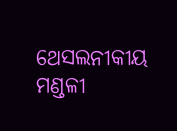ଥେସଲନୀକୀୟ ମଣ୍ଡଳୀ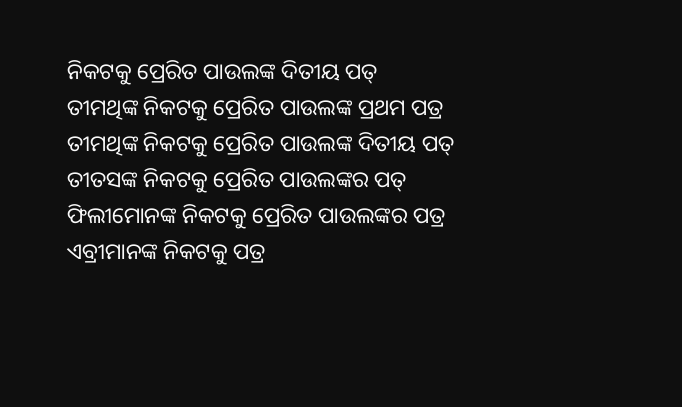ନିକଟକୁ ପ୍ରେରିତ ପାଉଲଙ୍କ ଦିତୀୟ ପତ୍
ତୀମଥିଙ୍କ ନିକଟକୁ ପ୍ରେରିତ ପାଉଲଙ୍କ ପ୍ରଥମ ପତ୍ର
ତୀମଥିଙ୍କ ନିକଟକୁ ପ୍ରେରିତ ପାଉଲଙ୍କ ଦିତୀୟ ପତ୍
ତୀତସଙ୍କ ନିକଟକୁ ପ୍ରେରିତ ପାଉଲଙ୍କର ପତ୍
ଫିଲୀମୋନଙ୍କ ନିକଟକୁ ପ୍ରେରିତ ପାଉଲଙ୍କର ପତ୍ର
ଏବ୍ରୀମାନଙ୍କ ନିକଟକୁ ପତ୍ର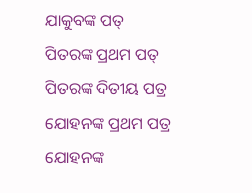ଯାକୁବଙ୍କ ପତ୍
ପିତରଙ୍କ ପ୍ରଥମ ପତ୍
ପିତରଙ୍କ ଦିତୀୟ ପତ୍ର
ଯୋହନଙ୍କ ପ୍ରଥମ ପତ୍ର
ଯୋହନଙ୍କ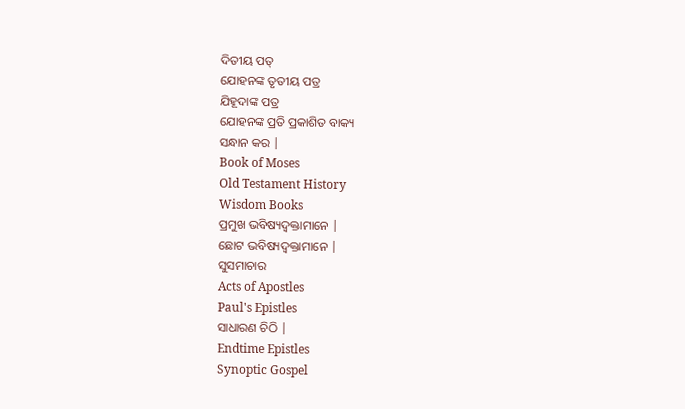ଦିତୀୟ ପତ୍
ଯୋହନଙ୍କ ତୃତୀୟ ପତ୍ର
ଯିହୂଦାଙ୍କ ପତ୍ର
ଯୋହନଙ୍କ ପ୍ରତି ପ୍ରକାଶିତ ବାକ୍ୟ
ସନ୍ଧାନ କର |
Book of Moses
Old Testament History
Wisdom Books
ପ୍ରମୁଖ ଭବିଷ୍ୟଦ୍ବକ୍ତାମାନେ |
ଛୋଟ ଭବିଷ୍ୟଦ୍ବକ୍ତାମାନେ |
ସୁସମାଚାର
Acts of Apostles
Paul's Epistles
ସାଧାରଣ ଚିଠି |
Endtime Epistles
Synoptic Gospel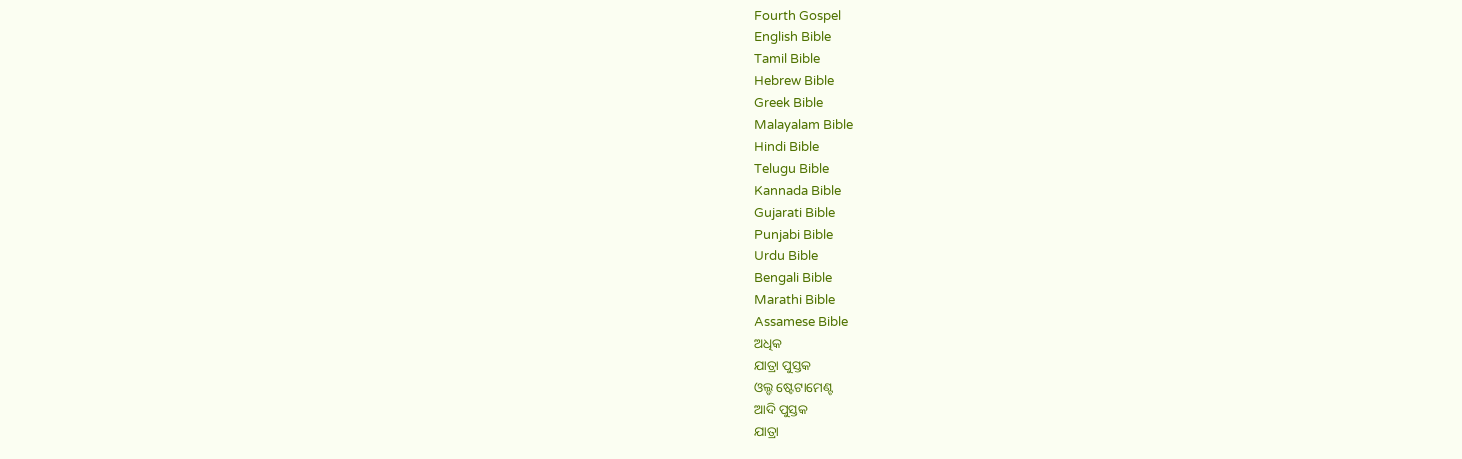Fourth Gospel
English Bible
Tamil Bible
Hebrew Bible
Greek Bible
Malayalam Bible
Hindi Bible
Telugu Bible
Kannada Bible
Gujarati Bible
Punjabi Bible
Urdu Bible
Bengali Bible
Marathi Bible
Assamese Bible
ଅଧିକ
ଯାତ୍ରା ପୁସ୍ତକ
ଓଲ୍ଡ ଷ୍ଟେଟାମେଣ୍ଟ
ଆଦି ପୁସ୍ତକ
ଯାତ୍ରା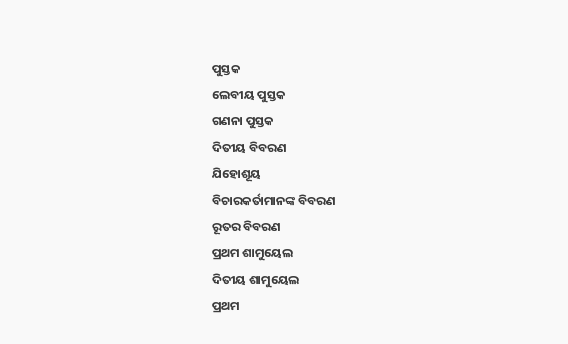ପୁସ୍ତକ
ଲେବୀୟ ପୁସ୍ତକ
ଗଣନା ପୁସ୍ତକ
ଦିତୀୟ ବିବରଣ
ଯିହୋଶୂୟ
ବିଚାରକର୍ତାମାନଙ୍କ ବିବରଣ
ରୂତର ବିବରଣ
ପ୍ରଥମ ଶାମୁୟେଲ
ଦିତୀୟ ଶାମୁୟେଲ
ପ୍ରଥମ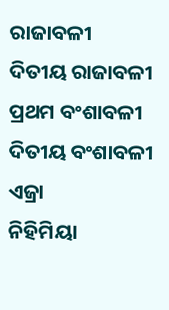ରାଜାବଳୀ
ଦିତୀୟ ରାଜାବଳୀ
ପ୍ରଥମ ବଂଶାବଳୀ
ଦିତୀୟ ବଂଶାବଳୀ
ଏଜ୍ରା
ନିହିମିୟା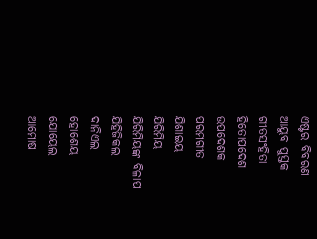ଏଷ୍ଟର ବିବରଣ
ଆୟୁବ ପୁସ୍ତକ
ଗୀତସଂହିତା
ହିତୋପଦେଶ
ଉପଦେଶକ
ପରମଗୀତ
ଯିଶାଇୟ
ଯିରିମିୟ
ଯିରିମିୟଙ୍କ ବିଳାପ
ଯିହିଜିକଲ
ଦାନିଏଲ
ହୋଶେୟ
ଯୋୟେଲ
ଆମୋଷ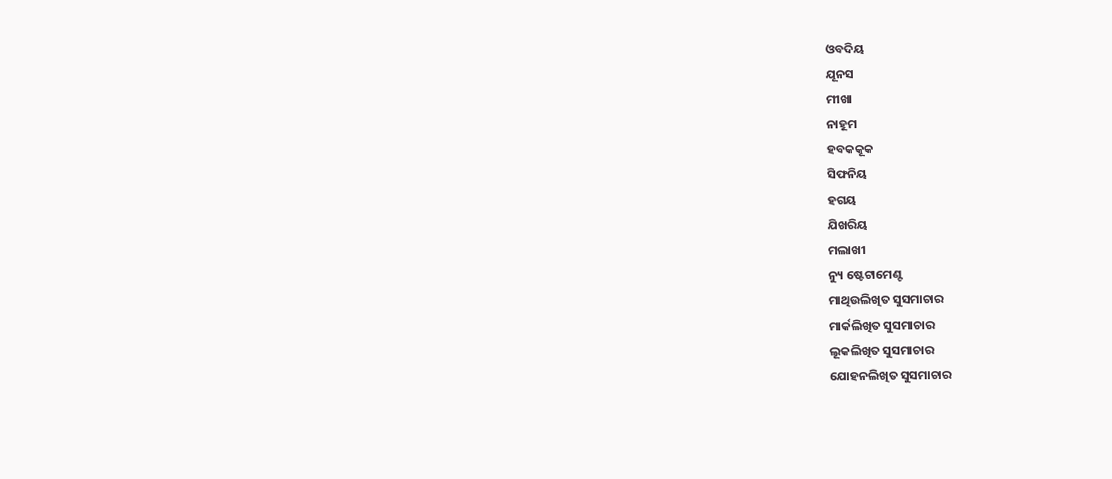ଓବଦିୟ
ଯୂନସ
ମୀଖା
ନାହୂମ
ହବକକୂକ
ସିଫନିୟ
ହଗୟ
ଯିଖରିୟ
ମଲାଖୀ
ନ୍ୟୁ ଷ୍ଟେଟାମେଣ୍ଟ
ମାଥିଉଲିଖିତ ସୁସମାଚାର
ମାର୍କଲିଖିତ ସୁସମାଚାର
ଲୂକଲିଖିତ ସୁସମାଚାର
ଯୋହନଲିଖିତ ସୁସମାଚାର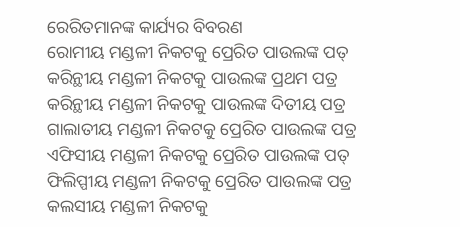ରେରିତମାନଙ୍କ କାର୍ଯ୍ୟର ବିବରଣ
ରୋମୀୟ ମଣ୍ଡଳୀ ନିକଟକୁ ପ୍ରେରିତ ପାଉଲଙ୍କ ପତ୍
କରିନ୍ଥୀୟ ମଣ୍ଡଳୀ ନିକଟକୁ ପାଉଲଙ୍କ ପ୍ରଥମ ପତ୍ର
କରିନ୍ଥୀୟ ମଣ୍ଡଳୀ ନିକଟକୁ ପାଉଲଙ୍କ ଦିତୀୟ ପତ୍ର
ଗାଲାତୀୟ ମଣ୍ଡଳୀ ନିକଟକୁ ପ୍ରେରିତ ପାଉଲଙ୍କ ପତ୍ର
ଏଫିସୀୟ ମଣ୍ଡଳୀ ନିକଟକୁ ପ୍ରେରିତ ପାଉଲଙ୍କ ପତ୍
ଫିଲିପ୍ପୀୟ ମଣ୍ଡଳୀ ନିକଟକୁ ପ୍ରେରିତ ପାଉଲଙ୍କ ପତ୍ର
କଲସୀୟ ମଣ୍ଡଳୀ ନିକଟକୁ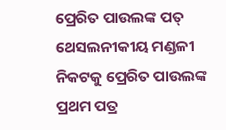ପ୍ରେରିତ ପାଉଲଙ୍କ ପତ୍
ଥେସଲନୀକୀୟ ମଣ୍ଡଳୀ ନିକଟକୁ ପ୍ରେରିତ ପାଉଲଙ୍କ ପ୍ରଥମ ପତ୍ର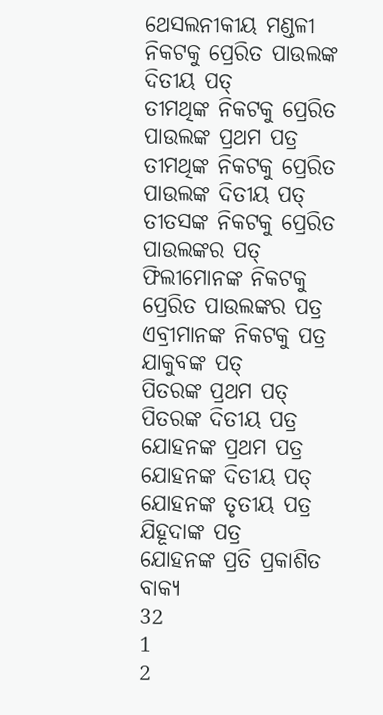ଥେସଲନୀକୀୟ ମଣ୍ଡଳୀ ନିକଟକୁ ପ୍ରେରିତ ପାଉଲଙ୍କ ଦିତୀୟ ପତ୍
ତୀମଥିଙ୍କ ନିକଟକୁ ପ୍ରେରିତ ପାଉଲଙ୍କ ପ୍ରଥମ ପତ୍ର
ତୀମଥିଙ୍କ ନିକଟକୁ ପ୍ରେରିତ ପାଉଲଙ୍କ ଦିତୀୟ ପତ୍
ତୀତସଙ୍କ ନିକଟକୁ ପ୍ରେରିତ ପାଉଲଙ୍କର ପତ୍
ଫିଲୀମୋନଙ୍କ ନିକଟକୁ ପ୍ରେରିତ ପାଉଲଙ୍କର ପତ୍ର
ଏବ୍ରୀମାନଙ୍କ ନିକଟକୁ ପତ୍ର
ଯାକୁବଙ୍କ ପତ୍
ପିତରଙ୍କ ପ୍ରଥମ ପତ୍
ପିତରଙ୍କ ଦିତୀୟ ପତ୍ର
ଯୋହନଙ୍କ ପ୍ରଥମ ପତ୍ର
ଯୋହନଙ୍କ ଦିତୀୟ ପତ୍
ଯୋହନଙ୍କ ତୃତୀୟ ପତ୍ର
ଯିହୂଦାଙ୍କ ପତ୍ର
ଯୋହନଙ୍କ ପ୍ରତି ପ୍ରକାଶିତ ବାକ୍ୟ
32
1
2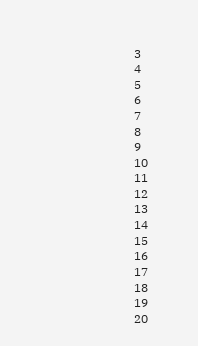3
4
5
6
7
8
9
10
11
12
13
14
15
16
17
18
19
20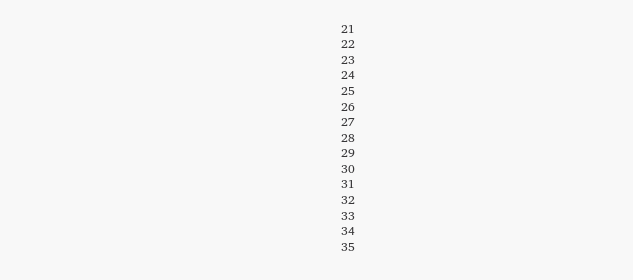21
22
23
24
25
26
27
28
29
30
31
32
33
34
35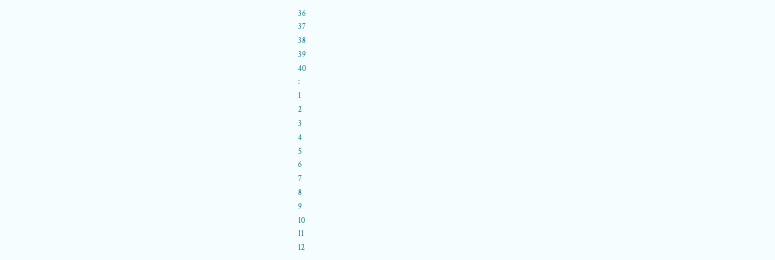36
37
38
39
40
:
1
2
3
4
5
6
7
8
9
10
11
12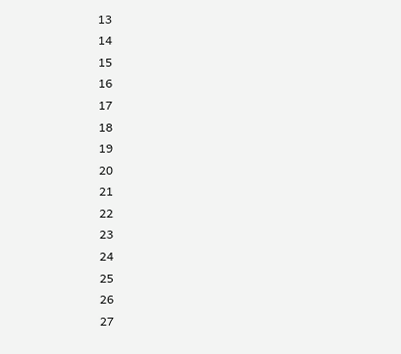13
14
15
16
17
18
19
20
21
22
23
24
25
26
27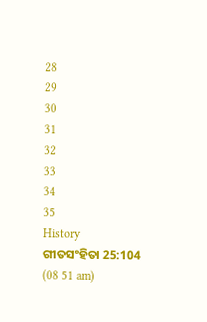28
29
30
31
32
33
34
35
History
ଗୀତସଂହିତା 25:104 (08 51 am)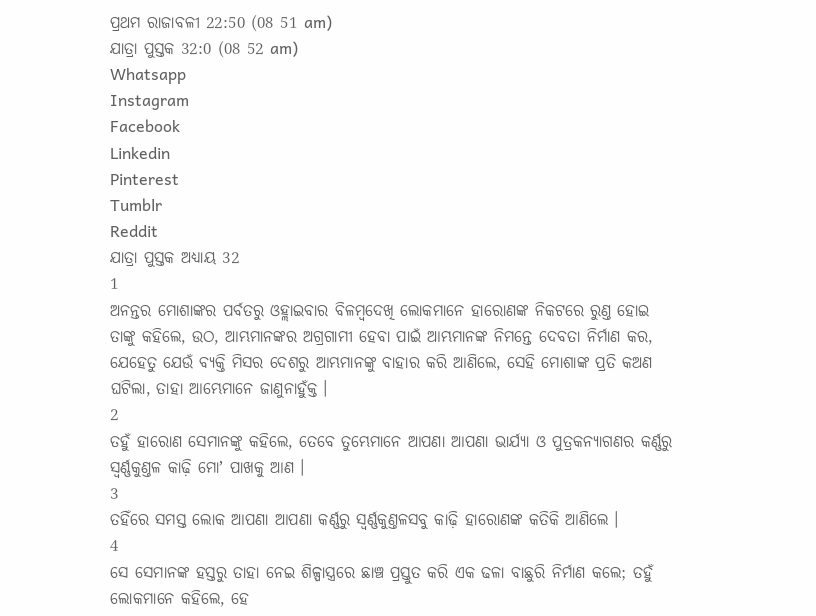ପ୍ରଥମ ରାଜାବଳୀ 22:50 (08 51 am)
ଯାତ୍ରା ପୁସ୍ତକ 32:0 (08 52 am)
Whatsapp
Instagram
Facebook
Linkedin
Pinterest
Tumblr
Reddit
ଯାତ୍ରା ପୁସ୍ତକ ଅଧ୍ୟାୟ 32
1
ଅନନ୍ତର ମୋଶାଙ୍କର ପର୍ବତରୁ ଓହ୍ଲାଇବାର ବିଳମ୍ଵଦେଖି ଲୋକମାନେ ହାରୋଣଙ୍କ ନିକଟରେ ରୁଣ୍ତ ହୋଇ ତାଙ୍କୁ କହିଲେ, ଉଠ, ଆମ୍ଭମାନଙ୍କର ଅଗ୍ରଗାମୀ ହେବା ପାଇଁ ଆମ୍ଭମାନଙ୍କ ନିମନ୍ତେ ଦେବତା ନିର୍ମାଣ କର, ଯେହେତୁ ଯେଉଁ ବ୍ୟକ୍ତି ମିସର ଦେଶରୁ ଆମ୍ଭମାନଙ୍କୁ ବାହାର କରି ଆଣିଲେ, ସେହି ମୋଶାଙ୍କ ପ୍ରତି କଅଣ ଘଟିଲା, ତାହା ଆମ୍ଭେମାନେ ଜାଣୁନାହୁଁକ୍ତ ।
2
ତହୁଁ ହାରୋଣ ସେମାନଙ୍କୁ କହିଲେ, ତେବେ ତୁମ୍ଭେମାନେ ଆପଣା ଆପଣା ଭାର୍ଯ୍ୟା ଓ ପୁତ୍ରକନ୍ୟାଗଣର କର୍ଣ୍ଣରୁ ସ୍ଵର୍ଣ୍ଣକୁଣ୍ତଳ କାଢ଼ି ମୋʼ ପାଖକୁ ଆଣ ।
3
ତହିଁରେ ସମସ୍ତ ଲୋକ ଆପଣା ଆପଣା କର୍ଣ୍ଣରୁ ସ୍ଵର୍ଣ୍ଣକୁଣ୍ତଳସବୁ କାଢ଼ି ହାରୋଣଙ୍କ କତିକି ଆଣିଲେ ।
4
ସେ ସେମାନଙ୍କ ହସ୍ତରୁ ତାହା ନେଇ ଶିଳ୍ପାସ୍ତ୍ରରେ ଛାଞ୍ଚ ପ୍ରସ୍ତୁତ କରି ଏକ ଢଳା ବାଛୁରି ନିର୍ମାଣ କଲେ; ତହୁଁ ଲୋକମାନେ କହିଲେ, ହେ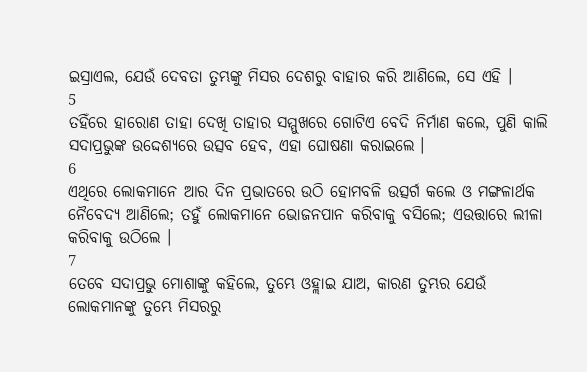ଇସ୍ରାଏଲ, ଯେଉଁ ଦେବତା ତୁମ୍ଭଙ୍କୁ ମିସର ଦେଶରୁ ବାହାର କରି ଆଣିଲେ, ସେ ଏହି ।
5
ତହିଁରେ ହାରୋଣ ତାହା ଦେଖି ତାହାର ସମ୍ମୁଖରେ ଗୋଟିଏ ବେଦି ନିର୍ମାଣ କଲେ, ପୁଣି କାଲି ସଦାପ୍ରଭୁଙ୍କ ଉଦ୍ଦେଶ୍ୟରେ ଉତ୍ସବ ହେବ, ଏହା ଘୋଷଣା କରାଇଲେ ।
6
ଏଥିରେ ଲୋକମାନେ ଆର ଦିନ ପ୍ରଭାତରେ ଉଠି ହୋମବଳି ଉତ୍ସର୍ଗ କଲେ ଓ ମଙ୍ଗଳାର୍ଥକ ନୈବେଦ୍ୟ ଆଣିଲେ; ତହୁଁ ଲୋକମାନେ ଭୋଜନପାନ କରିବାକୁ ବସିଲେ; ଏଉତ୍ତାରେ ଲୀଳା କରିବାକୁ ଉଠିଲେ ।
7
ତେବେ ସଦାପ୍ରଭୁ ମୋଶାଙ୍କୁ କହିଲେ, ତୁମ୍ଭେ ଓହ୍ଲାଇ ଯାଅ, କାରଣ ତୁମ୍ଭର ଯେଉଁ ଲୋକମାନଙ୍କୁ ତୁମ୍ଭେ ମିସରରୁ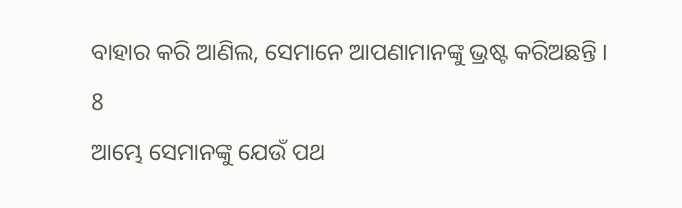ବାହାର କରି ଆଣିଲ, ସେମାନେ ଆପଣାମାନଙ୍କୁ ଭ୍ରଷ୍ଟ କରିଅଛନ୍ତି ।
8
ଆମ୍ଭେ ସେମାନଙ୍କୁ ଯେଉଁ ପଥ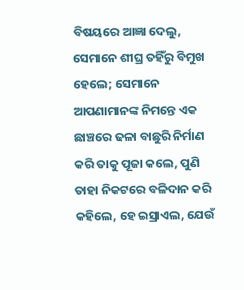ବିଷୟରେ ଆଜ୍ଞା ଦେଲୁ, ସେମାନେ ଶୀଘ୍ର ତହିଁରୁ ବିମୁଖ ହେଲେ; ସେମାନେ ଆପଣାମାନଙ୍କ ନିମନ୍ତେ ଏକ ଛାଞ୍ଚରେ ଢଳା ବାଛୁରି ନିର୍ମାଣ କରି ତାକୁ ପୂଜା କଲେ, ପୁଣି ତାହା ନିକଟରେ ବଳିଦାନ କରି କହିଲେ, ହେ ଇସ୍ରାଏଲ, ଯେଉଁ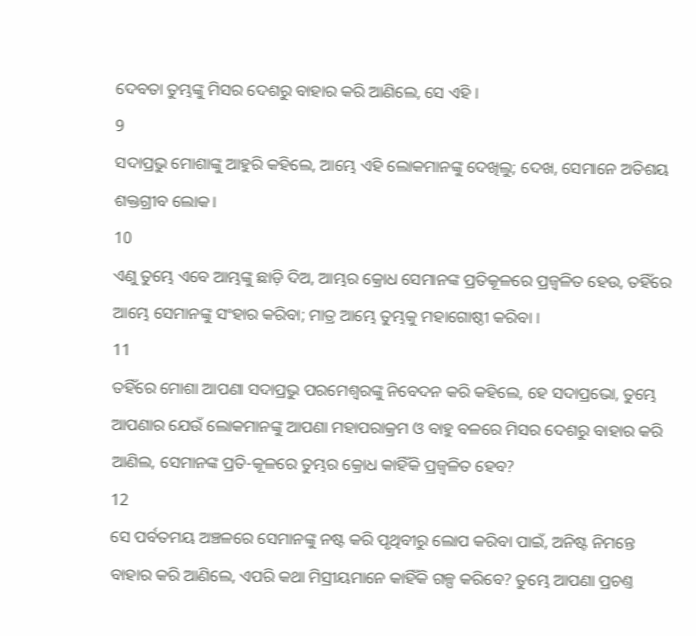ଦେବତା ତୁମ୍ଭଙ୍କୁ ମିସର ଦେଶରୁ ବାହାର କରି ଆଣିଲେ, ସେ ଏହି ।
9
ସଦାପ୍ରଭୁ ମୋଶାଙ୍କୁ ଆହୁରି କହିଲେ, ଆମ୍ଭେ ଏହି ଲୋକମାନଙ୍କୁ ଦେଖିଲୁ; ଦେଖ, ସେମାନେ ଅତିଶୟ ଶକ୍ତଗ୍ରୀବ ଲୋକ।
10
ଏଣୁ ତୁମ୍ଭେ ଏବେ ଆମ୍ଭଙ୍କୁ ଛାଡ଼ି ଦିଅ, ଆମ୍ଭର କ୍ରୋଧ ସେମାନଙ୍କ ପ୍ରତିକୂଳରେ ପ୍ରଜ୍ଵଳିତ ହେଉ, ତହିଁରେ ଆମ୍ଭେ ସେମାନଙ୍କୁ ସଂହାର କରିବା; ମାତ୍ର ଆମ୍ଭେ ତୁମ୍ଭକୁ ମହାଗୋଷ୍ଠୀ କରିବା ।
11
ତହିଁରେ ମୋଶା ଆପଣା ସଦାପ୍ରଭୁ ପରମେଶ୍ଵରଙ୍କୁ ନିବେଦନ କରି କହିଲେ, ହେ ସଦାପ୍ରଭୋ, ତୁମ୍ଭେ ଆପଣାର ଯେଉଁ ଲୋକମାନଙ୍କୁ ଆପଣା ମହାପରାକ୍ରମ ଓ ବାହୁ ବଳରେ ମିସର ଦେଶରୁ ବାହାର କରି ଆଣିଲ, ସେମାନଙ୍କ ପ୍ରତି-କୂଳରେ ତୁମ୍ଭର କ୍ରୋଧ କାହିଁକି ପ୍ରଜ୍ଵଳିତ ହେବ?
12
ସେ ପର୍ବତମୟ ଅଞ୍ଚଳରେ ସେମାନଙ୍କୁ ନଷ୍ଟ କରି ପୃଥିବୀରୁ ଲୋପ କରିବା ପାଇଁ, ଅନିଷ୍ଟ ନିମନ୍ତେ ବାହାର କରି ଆଣିଲେ, ଏପରି କଥା ମିସ୍ରୀୟମାନେ କାହିଁକି ଗଳ୍ପ କରିବେ? ତୁମ୍ଭେ ଆପଣା ପ୍ରଚଣ୍ତ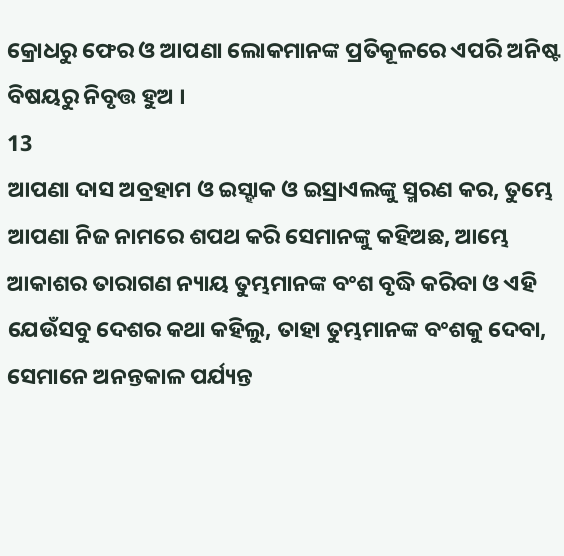କ୍ରୋଧରୁ ଫେର ଓ ଆପଣା ଲୋକମାନଙ୍କ ପ୍ରତିକୂଳରେ ଏପରି ଅନିଷ୍ଟ ବିଷୟରୁ ନିବୃତ୍ତ ହୁଅ ।
13
ଆପଣା ଦାସ ଅବ୍ରହାମ ଓ ଇସ୍ହାକ ଓ ଇସ୍ରାଏଲଙ୍କୁ ସ୍ମରଣ କର, ତୁମ୍ଭେ ଆପଣା ନିଜ ନାମରେ ଶପଥ କରି ସେମାନଙ୍କୁ କହିଅଛ, ଆମ୍ଭେ ଆକାଶର ତାରାଗଣ ନ୍ୟାୟ ତୁମ୍ଭମାନଙ୍କ ବଂଶ ବୃଦ୍ଧି କରିବା ଓ ଏହି ଯେଉଁସବୁ ଦେଶର କଥା କହିଲୁ, ତାହା ତୁମ୍ଭମାନଙ୍କ ବଂଶକୁ ଦେବା, ସେମାନେ ଅନନ୍ତକାଳ ପର୍ଯ୍ୟନ୍ତ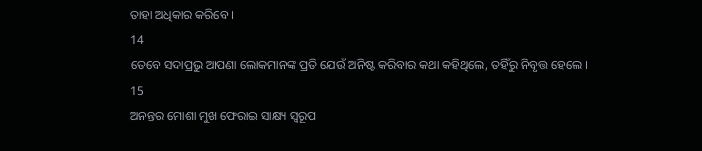ତାହା ଅଧିକାର କରିବେ ।
14
ତେବେ ସଦାପ୍ରଭୁ ଆପଣା ଲୋକମାନଙ୍କ ପ୍ରତି ଯେଉଁ ଅନିଷ୍ଟ କରିବାର କଥା କହିଥିଲେ, ତହିଁରୁ ନିବୃତ୍ତ ହେଲେ ।
15
ଅନନ୍ତର ମୋଶା ମୁଖ ଫେରାଇ ସାକ୍ଷ୍ୟ ସ୍ଵରୂପ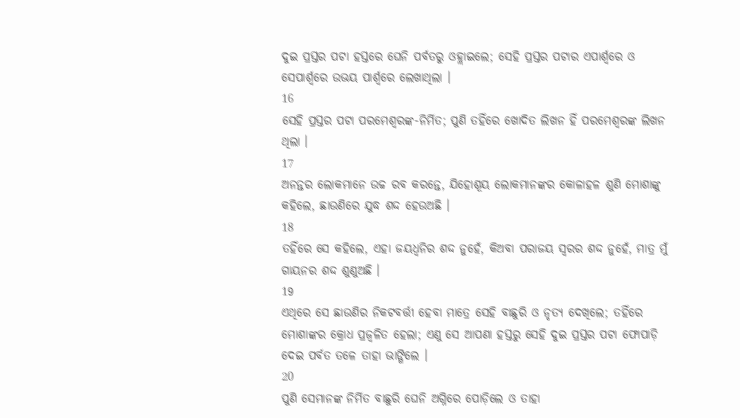ଦୁଇ ପ୍ରସ୍ତର ପଟା ହସ୍ତରେ ଘେନି ପର୍ବତରୁ ଓହ୍ଲାଇଲେ; ସେହି ପ୍ରସ୍ତର ପଟାର ଏପାର୍ଶ୍ଵରେ ଓ ସେପାର୍ଶ୍ଵରେ ଉଭୟ ପାର୍ଶ୍ଵରେ ଲେଖାଥିଲା ।
16
ସେହି ପ୍ରସ୍ତର ପଟା ପରମେଶ୍ଵରଙ୍କ-ନିର୍ମିତ; ପୁଣି ତହିଁରେ ଖୋଦିତ ଲିଖନ ହିଁ ପରମେଶ୍ଵରଙ୍କ ଲିଖନ ଥିଲା ।
17
ଅନନ୍ତର ଲୋକମାନେ ଉଚ୍ଚ ରବ କରନ୍ତେ, ଯିହୋଶୂୟ ଲୋକମାନଙ୍କର କୋଳାହଳ ଶୁଣି ମୋଶାଙ୍କୁ କହିଲେ, ଛାଉଣିରେ ଯୁଦ୍ଧ ଶଦ୍ଦ ହେଉଅଛି ।
18
ତହିଁରେ ସେ କହିଲେ, ଏହା ଜୟଧ୍ଵନିର ଶଦ୍ଦ ନୁହେଁ, କିଅବା ପରାଜୟ ସ୍ଵରର ଶଦ୍ଦ ନୁହେଁ, ମାତ୍ର ମୁଁ ଗାୟନର ଶଦ୍ଦ ଶୁଣୁଅଛି ।
19
ଏଥିରେ ସେ ଛାଉଣିର ନିକଟବର୍ତ୍ତୀ ହେବା ମାତ୍ରେ ସେହି ବାଛୁରି ଓ ନୃତ୍ୟ ଦେଖିଲେ; ତହିଁରେ ମୋଶାଙ୍କର କ୍ରୋଧ ପ୍ରଜ୍ଵଳିତ ହେଲା; ଏଣୁ ସେ ଆପଣା ହସ୍ତରୁ ସେହି ଦୁଇ ପ୍ରସ୍ତର ପଟା ଫୋପାଡ଼ି ଦେଇ ପର୍ବତ ତଳେ ତାହା ଭାଙ୍ଗିଲେ ।
20
ପୁଣି ସେମାନଙ୍କ ନିର୍ମିତ ବାଛୁରି ଘେନି ଅଗ୍ନିରେ ପୋଡ଼ିଲେ ଓ ତାହା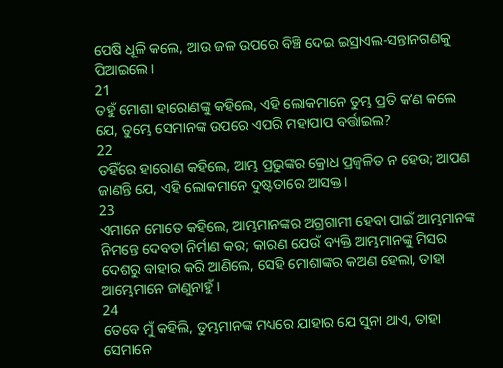ପେଷି ଧୂଳି କଲେ, ଆଉ ଜଳ ଉପରେ ବିଞ୍ଚି ଦେଇ ଇସ୍ରାଏଲ-ସନ୍ତାନଗଣକୁ ପିଆଇଲେ।
21
ତହୁଁ ମୋଶା ହାରୋଣଙ୍କୁ କହିଲେ, ଏହି ଲୋକମାନେ ତୁମ୍ଭ ପ୍ରତି କʼଣ କଲେ ଯେ, ତୁମ୍ଭେ ସେମାନଙ୍କ ଉପରେ ଏପରି ମହାପାପ ବର୍ତ୍ତାଇଲ?
22
ତହିଁରେ ହାରୋଣ କହିଲେ, ଆମ୍ଭ ପ୍ରଭୁଙ୍କର କ୍ରୋଧ ପ୍ରଜ୍ଵଳିତ ନ ହେଉ; ଆପଣ ଜାଣନ୍ତି ଯେ, ଏହି ଲୋକମାନେ ଦୁଷ୍ଟତାରେ ଆସକ୍ତ।
23
ଏମାନେ ମୋତେ କହିଲେ, ଆମ୍ଭମାନଙ୍କର ଅଗ୍ରଗାମୀ ହେବା ପାଇଁ ଆମ୍ଭମାନଙ୍କ ନିମନ୍ତେ ଦେବତା ନିର୍ମାଣ କର; କାରଣ ଯେଉଁ ବ୍ୟକ୍ତି ଆମ୍ଭମାନଙ୍କୁ ମିସର ଦେଶରୁ ବାହାର କରି ଆଣିଲେ, ସେହି ମୋଶାଙ୍କର କଅଣ ହେଲା, ତାହା ଆମ୍ଭେମାନେ ଜାଣୁନାହୁଁ ।
24
ତେବେ ମୁଁ କହିଲି, ତୁମ୍ଭମାନଙ୍କ ମଧ୍ୟରେ ଯାହାର ଯେ ସୁନା ଥାଏ, ତାହା ସେମାନେ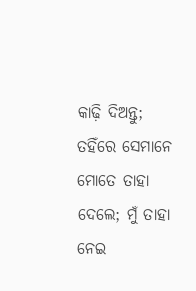କାଢ଼ି ଦିଅନ୍ତୁ; ତହିଁରେ ସେମାନେ ମୋତେ ତାହା ଦେଲେ; ମୁଁ ତାହା ନେଇ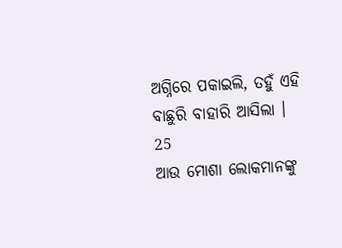ଅଗ୍ନିରେ ପକାଇଲି, ତହୁଁ ଏହି ବାଛୁରି ବାହାରି ଆସିଲା ।
25
ଆଉ ମୋଶା ଲୋକମାନଙ୍କୁ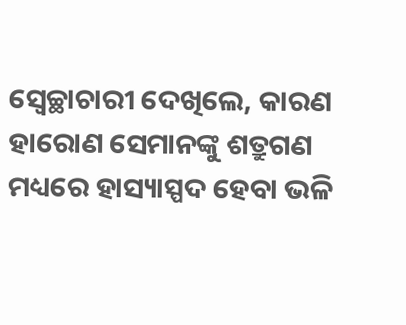ସ୍ଵେଚ୍ଛାଚାରୀ ଦେଖିଲେ, କାରଣ ହାରୋଣ ସେମାନଙ୍କୁ ଶତ୍ରୁଗଣ ମଧ୍ୟରେ ହାସ୍ୟାସ୍ପଦ ହେବା ଭଳି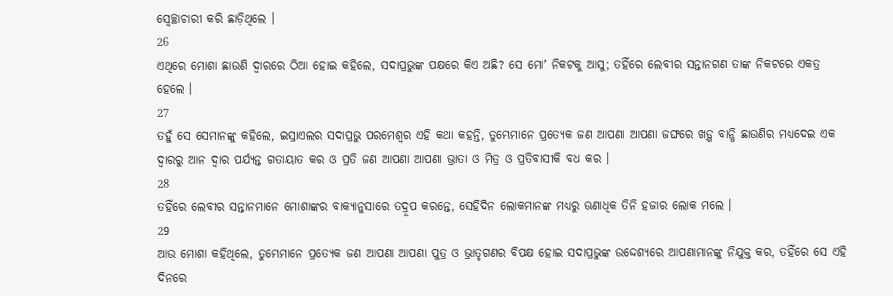ସ୍ଵେଚ୍ଛାଚାରୀ କରି ଛାଡ଼ିଥିଲେ ।
26
ଏଥିରେ ମୋଶା ଛାଉଣି ଦ୍ଵାରରେ ଠିଆ ହୋଇ କହିଲେ, ସଦାପ୍ରଭୁଙ୍କ ପକ୍ଷରେ କିଏ ଅଛି? ସେ ମୋʼ ନିକଟକୁ ଆସୁ; ତହିଁରେ ଲେବୀର ସନ୍ତାନଗଣ ତାଙ୍କ ନିକଟରେ ଏକତ୍ର ହେଲେ ।
27
ତହୁଁ ସେ ସେମାନଙ୍କୁ କହିଲେ, ଇସ୍ରାଏଲର ସଦାପ୍ରଭୁ ପରମେଶ୍ଵର ଏହି କଥା କହନ୍ତି, ତୁମ୍ଭେମାନେ ପ୍ରତ୍ୟେକ ଜଣ ଆପଣା ଆପଣା ଜଙ୍ଘରେ ଖଡ଼୍ଗ ବାନ୍ଧି ଛାଉଣିର ମଧ୍ୟଦେଇ ଏକ ଦ୍ଵାରରୁ ଆନ ଦ୍ଵାର ପର୍ଯ୍ୟନ୍ତ ଗତାୟାତ କର ଓ ପ୍ରତି ଜଣ ଆପଣା ଆପଣା ଭ୍ରାତା ଓ ମିତ୍ର ଓ ପ୍ରତିବାସୀକି ବଧ କର ।
28
ତହିଁରେ ଲେବୀର ସନ୍ତାନମାନେ ମୋଶାଙ୍କର ବାକ୍ୟାନୁସାରେ ତଦ୍ରୂପ କରନ୍ତେ, ସେହିଦିନ ଲୋକମାନଙ୍କ ମଧ୍ୟରୁ ଊଣାଧିକ ତିନି ହଜାର ଲୋକ ମଲେ ।
29
ଆଉ ମୋଶା କହିଥିଲେ, ତୁମ୍ଭେମାନେ ପ୍ରତ୍ୟେକ ଜଣ ଆପଣା ଆପଣା ପୁତ୍ର ଓ ଭ୍ରାତୃଗଣର ବିପକ୍ଷ ହୋଇ ସଦାପ୍ରଭୁଙ୍କ ଉଦ୍ଦେଶ୍ୟରେ ଆପଣାମାନଙ୍କୁ ନିଯୁକ୍ତ କର, ତହିଁରେ ସେ ଏହି ଦିନରେ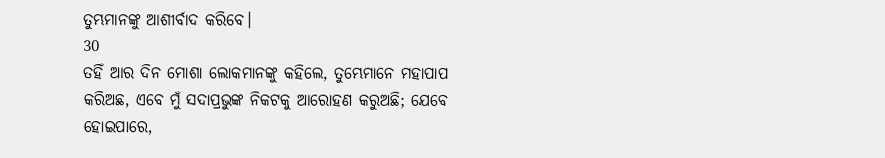ତୁମ୍ଭମାନଙ୍କୁ ଆଶୀର୍ବାଦ କରିବେ।
30
ତହିଁ ଆର ଦିନ ମୋଶା ଲୋକମାନଙ୍କୁ କହିଲେ, ତୁମ୍ଭେମାନେ ମହାପାପ କରିଅଛ, ଏବେ ମୁଁ ସଦାପ୍ରଭୁଙ୍କ ନିକଟକୁ ଆରୋହଣ କରୁଅଛି; ଯେବେ ହୋଇପାରେ,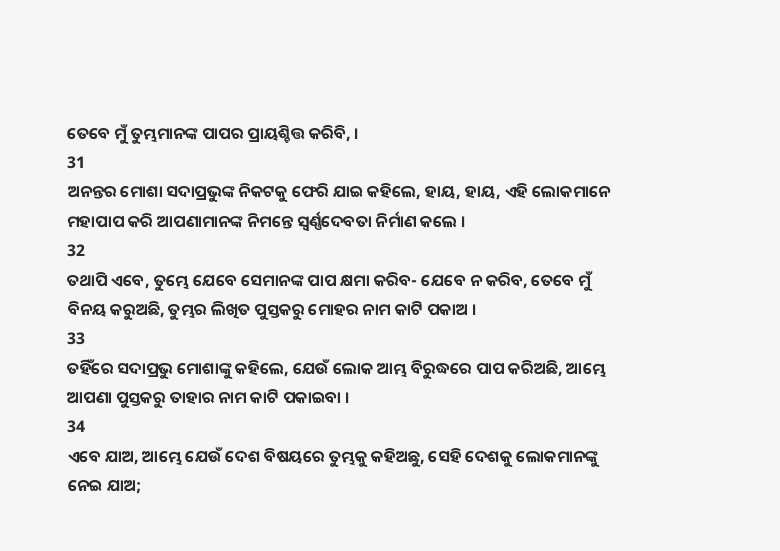ତେବେ ମୁଁ ତୁମ୍ଭମାନଙ୍କ ପାପର ପ୍ରାୟଶ୍ଚିତ୍ତ କରିବି, ।
31
ଅନନ୍ତର ମୋଶା ସଦାପ୍ରଭୁଙ୍କ ନିକଟକୁ ଫେରି ଯାଇ କହିଲେ, ହାୟ, ହାୟ, ଏହି ଲୋକମାନେ ମହାପାପ କରି ଆପଣାମାନଙ୍କ ନିମନ୍ତେ ସ୍ଵର୍ଣ୍ଣଦେବତା ନିର୍ମାଣ କଲେ ।
32
ତଥାପି ଏବେ, ତୁମ୍ଭେ ଯେବେ ସେମାନଙ୍କ ପାପ କ୍ଷମା କରିବ- ଯେବେ ନ କରିବ, ତେବେ ମୁଁ ବିନୟ କରୁଅଛି, ତୁମ୍ଭର ଲିଖିତ ପୁସ୍ତକରୁ ମୋହର ନାମ କାଟି ପକାଅ ।
33
ତହିଁରେ ସଦାପ୍ରଭୁ ମୋଶାଙ୍କୁ କହିଲେ, ଯେଉଁ ଲୋକ ଆମ୍ଭ ବିରୁଦ୍ଧରେ ପାପ କରିଅଛି, ଆମ୍ଭେ ଆପଣା ପୁସ୍ତକରୁ ତାହାର ନାମ କାଟି ପକାଇବା ।
34
ଏବେ ଯାଅ, ଆମ୍ଭେ ଯେଉଁ ଦେଶ ବିଷୟରେ ତୁମ୍ଭକୁ କହିଅଛୁ, ସେହି ଦେଶକୁ ଲୋକମାନଙ୍କୁ ନେଇ ଯାଅ;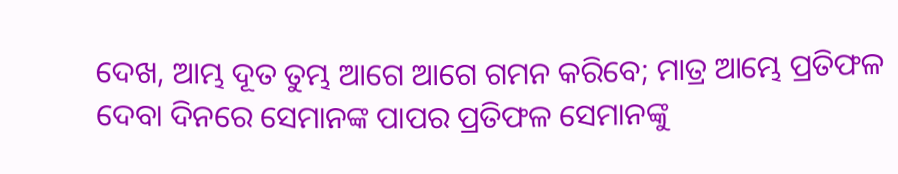ଦେଖ, ଆମ୍ଭ ଦୂତ ତୁମ୍ଭ ଆଗେ ଆଗେ ଗମନ କରିବେ; ମାତ୍ର ଆମ୍ଭେ ପ୍ରତିଫଳ ଦେବା ଦିନରେ ସେମାନଙ୍କ ପାପର ପ୍ରତିଫଳ ସେମାନଙ୍କୁ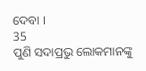ଦେବା ।
35
ପୁଣି ସଦାପ୍ରଭୁ ଲୋକମାନଙ୍କୁ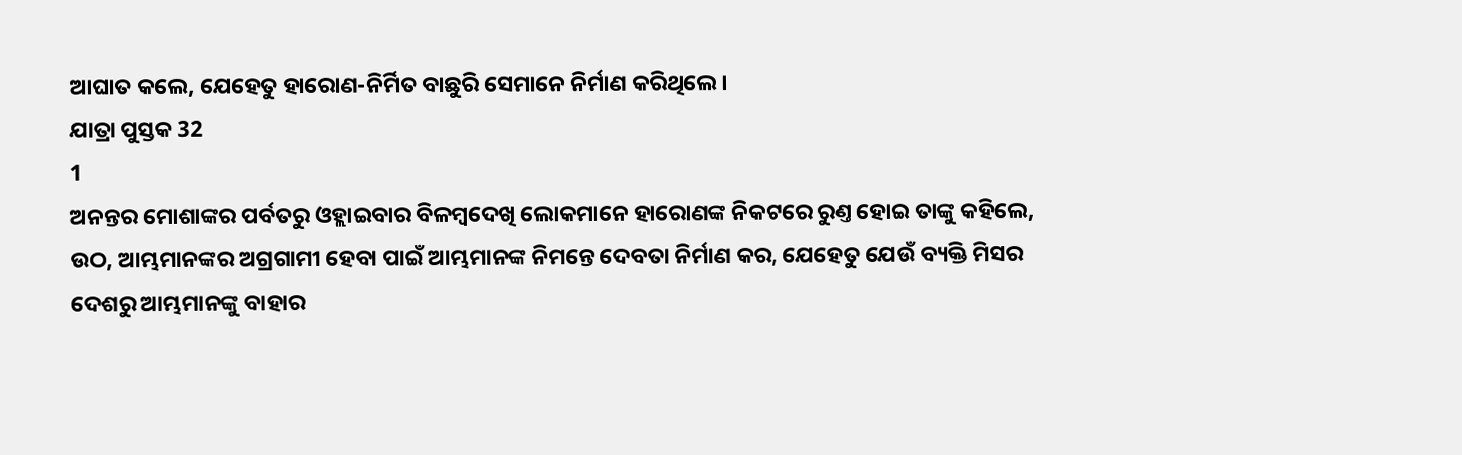ଆଘାତ କଲେ, ଯେହେତୁ ହାରୋଣ-ନିର୍ମିତ ବାଛୁରି ସେମାନେ ନିର୍ମାଣ କରିଥିଲେ।
ଯାତ୍ରା ପୁସ୍ତକ 32
1
ଅନନ୍ତର ମୋଶାଙ୍କର ପର୍ବତରୁ ଓହ୍ଲାଇବାର ବିଳମ୍ଵଦେଖି ଲୋକମାନେ ହାରୋଣଙ୍କ ନିକଟରେ ରୁଣ୍ତ ହୋଇ ତାଙ୍କୁ କହିଲେ, ଉଠ, ଆମ୍ଭମାନଙ୍କର ଅଗ୍ରଗାମୀ ହେବା ପାଇଁ ଆମ୍ଭମାନଙ୍କ ନିମନ୍ତେ ଦେବତା ନିର୍ମାଣ କର, ଯେହେତୁ ଯେଉଁ ବ୍ୟକ୍ତି ମିସର ଦେଶରୁ ଆମ୍ଭମାନଙ୍କୁ ବାହାର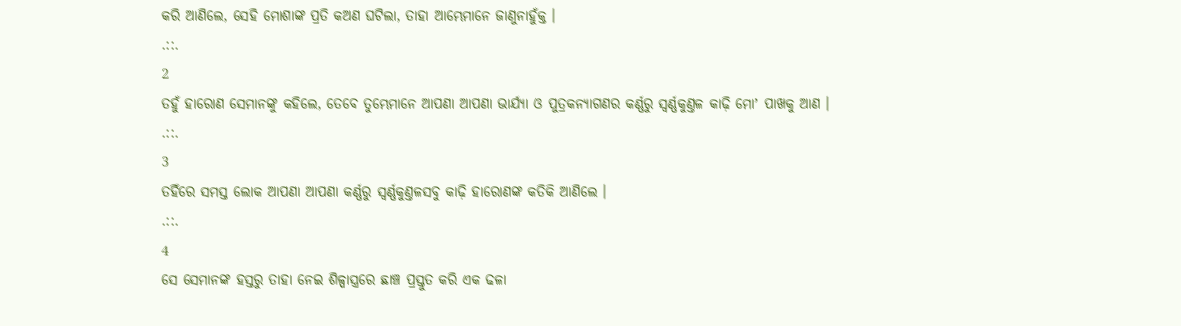କରି ଆଣିଲେ, ସେହି ମୋଶାଙ୍କ ପ୍ରତି କଅଣ ଘଟିଲା, ତାହା ଆମ୍ଭେମାନେ ଜାଣୁନାହୁଁକ୍ତ ।
.::.
2
ତହୁଁ ହାରୋଣ ସେମାନଙ୍କୁ କହିଲେ, ତେବେ ତୁମ୍ଭେମାନେ ଆପଣା ଆପଣା ଭାର୍ଯ୍ୟା ଓ ପୁତ୍ରକନ୍ୟାଗଣର କର୍ଣ୍ଣରୁ ସ୍ଵର୍ଣ୍ଣକୁଣ୍ତଳ କାଢ଼ି ମୋʼ ପାଖକୁ ଆଣ ।
.::.
3
ତହିଁରେ ସମସ୍ତ ଲୋକ ଆପଣା ଆପଣା କର୍ଣ୍ଣରୁ ସ୍ଵର୍ଣ୍ଣକୁଣ୍ତଳସବୁ କାଢ଼ି ହାରୋଣଙ୍କ କତିକି ଆଣିଲେ ।
.::.
4
ସେ ସେମାନଙ୍କ ହସ୍ତରୁ ତାହା ନେଇ ଶିଳ୍ପାସ୍ତ୍ରରେ ଛାଞ୍ଚ ପ୍ରସ୍ତୁତ କରି ଏକ ଢଳା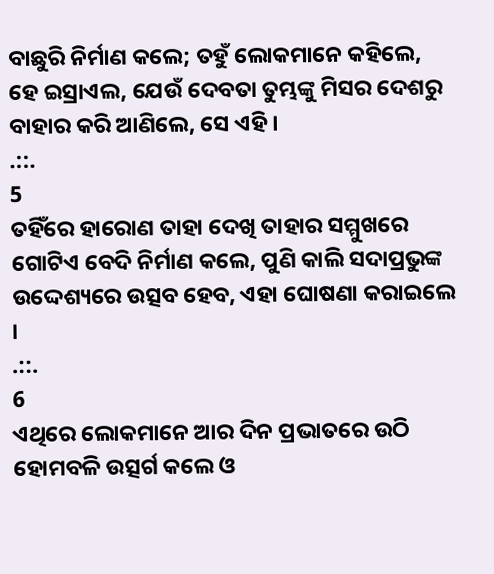ବାଛୁରି ନିର୍ମାଣ କଲେ; ତହୁଁ ଲୋକମାନେ କହିଲେ, ହେ ଇସ୍ରାଏଲ, ଯେଉଁ ଦେବତା ତୁମ୍ଭଙ୍କୁ ମିସର ଦେଶରୁ ବାହାର କରି ଆଣିଲେ, ସେ ଏହି ।
.::.
5
ତହିଁରେ ହାରୋଣ ତାହା ଦେଖି ତାହାର ସମ୍ମୁଖରେ ଗୋଟିଏ ବେଦି ନିର୍ମାଣ କଲେ, ପୁଣି କାଲି ସଦାପ୍ରଭୁଙ୍କ ଉଦ୍ଦେଶ୍ୟରେ ଉତ୍ସବ ହେବ, ଏହା ଘୋଷଣା କରାଇଲେ ।
.::.
6
ଏଥିରେ ଲୋକମାନେ ଆର ଦିନ ପ୍ରଭାତରେ ଉଠି ହୋମବଳି ଉତ୍ସର୍ଗ କଲେ ଓ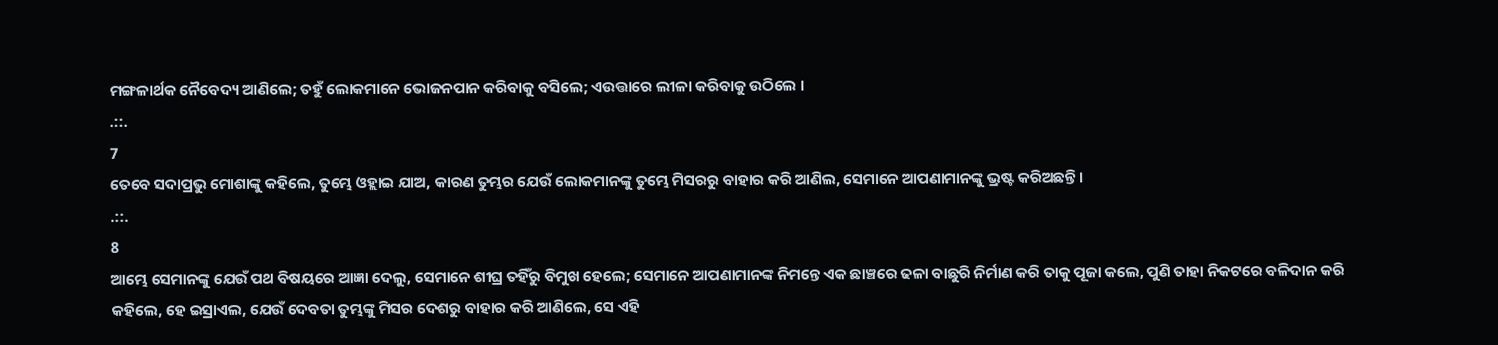ମଙ୍ଗଳାର୍ଥକ ନୈବେଦ୍ୟ ଆଣିଲେ; ତହୁଁ ଲୋକମାନେ ଭୋଜନପାନ କରିବାକୁ ବସିଲେ; ଏଉତ୍ତାରେ ଲୀଳା କରିବାକୁ ଉଠିଲେ ।
.::.
7
ତେବେ ସଦାପ୍ରଭୁ ମୋଶାଙ୍କୁ କହିଲେ, ତୁମ୍ଭେ ଓହ୍ଲାଇ ଯାଅ, କାରଣ ତୁମ୍ଭର ଯେଉଁ ଲୋକମାନଙ୍କୁ ତୁମ୍ଭେ ମିସରରୁ ବାହାର କରି ଆଣିଲ, ସେମାନେ ଆପଣାମାନଙ୍କୁ ଭ୍ରଷ୍ଟ କରିଅଛନ୍ତି ।
.::.
8
ଆମ୍ଭେ ସେମାନଙ୍କୁ ଯେଉଁ ପଥ ବିଷୟରେ ଆଜ୍ଞା ଦେଲୁ, ସେମାନେ ଶୀଘ୍ର ତହିଁରୁ ବିମୁଖ ହେଲେ; ସେମାନେ ଆପଣାମାନଙ୍କ ନିମନ୍ତେ ଏକ ଛାଞ୍ଚରେ ଢଳା ବାଛୁରି ନିର୍ମାଣ କରି ତାକୁ ପୂଜା କଲେ, ପୁଣି ତାହା ନିକଟରେ ବଳିଦାନ କରି କହିଲେ, ହେ ଇସ୍ରାଏଲ, ଯେଉଁ ଦେବତା ତୁମ୍ଭଙ୍କୁ ମିସର ଦେଶରୁ ବାହାର କରି ଆଣିଲେ, ସେ ଏହି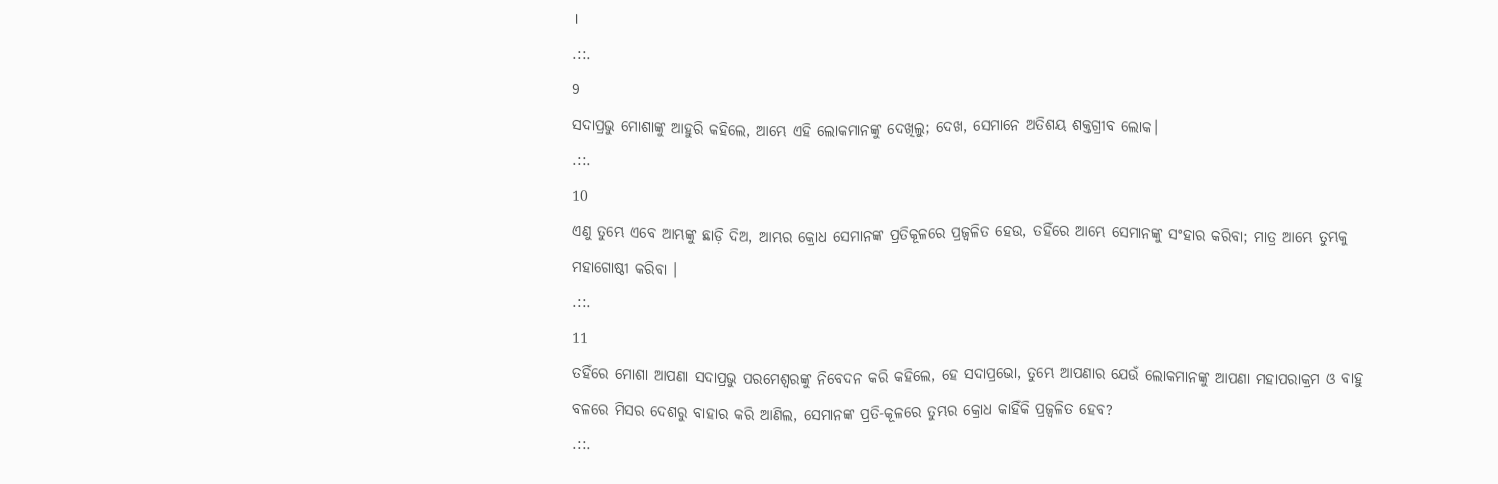।
.::.
9
ସଦାପ୍ରଭୁ ମୋଶାଙ୍କୁ ଆହୁରି କହିଲେ, ଆମ୍ଭେ ଏହି ଲୋକମାନଙ୍କୁ ଦେଖିଲୁ; ଦେଖ, ସେମାନେ ଅତିଶୟ ଶକ୍ତଗ୍ରୀବ ଲୋକ।
.::.
10
ଏଣୁ ତୁମ୍ଭେ ଏବେ ଆମ୍ଭଙ୍କୁ ଛାଡ଼ି ଦିଅ, ଆମ୍ଭର କ୍ରୋଧ ସେମାନଙ୍କ ପ୍ରତିକୂଳରେ ପ୍ରଜ୍ଵଳିତ ହେଉ, ତହିଁରେ ଆମ୍ଭେ ସେମାନଙ୍କୁ ସଂହାର କରିବା; ମାତ୍ର ଆମ୍ଭେ ତୁମ୍ଭକୁ ମହାଗୋଷ୍ଠୀ କରିବା ।
.::.
11
ତହିଁରେ ମୋଶା ଆପଣା ସଦାପ୍ରଭୁ ପରମେଶ୍ଵରଙ୍କୁ ନିବେଦନ କରି କହିଲେ, ହେ ସଦାପ୍ରଭୋ, ତୁମ୍ଭେ ଆପଣାର ଯେଉଁ ଲୋକମାନଙ୍କୁ ଆପଣା ମହାପରାକ୍ରମ ଓ ବାହୁ ବଳରେ ମିସର ଦେଶରୁ ବାହାର କରି ଆଣିଲ, ସେମାନଙ୍କ ପ୍ରତି-କୂଳରେ ତୁମ୍ଭର କ୍ରୋଧ କାହିଁକି ପ୍ରଜ୍ଵଳିତ ହେବ?
.::.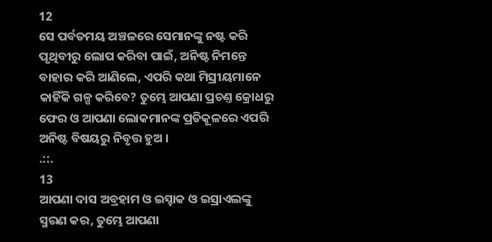12
ସେ ପର୍ବତମୟ ଅଞ୍ଚଳରେ ସେମାନଙ୍କୁ ନଷ୍ଟ କରି ପୃଥିବୀରୁ ଲୋପ କରିବା ପାଇଁ, ଅନିଷ୍ଟ ନିମନ୍ତେ ବାହାର କରି ଆଣିଲେ, ଏପରି କଥା ମିସ୍ରୀୟମାନେ କାହିଁକି ଗଳ୍ପ କରିବେ? ତୁମ୍ଭେ ଆପଣା ପ୍ରଚଣ୍ତ କ୍ରୋଧରୁ ଫେର ଓ ଆପଣା ଲୋକମାନଙ୍କ ପ୍ରତିକୂଳରେ ଏପରି ଅନିଷ୍ଟ ବିଷୟରୁ ନିବୃତ୍ତ ହୁଅ ।
.::.
13
ଆପଣା ଦାସ ଅବ୍ରହାମ ଓ ଇସ୍ହାକ ଓ ଇସ୍ରାଏଲଙ୍କୁ ସ୍ମରଣ କର, ତୁମ୍ଭେ ଆପଣା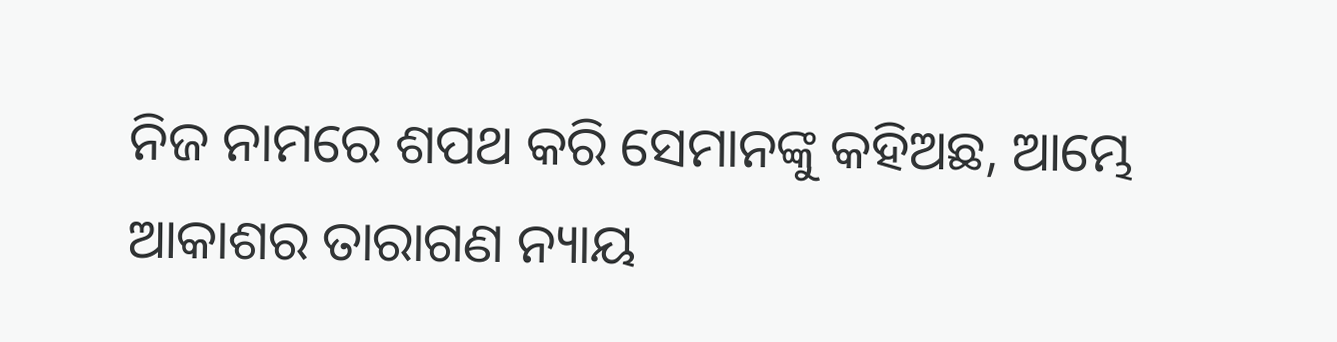ନିଜ ନାମରେ ଶପଥ କରି ସେମାନଙ୍କୁ କହିଅଛ, ଆମ୍ଭେ ଆକାଶର ତାରାଗଣ ନ୍ୟାୟ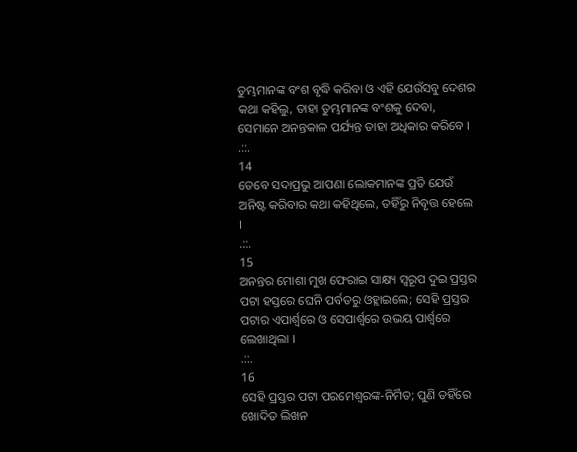ତୁମ୍ଭମାନଙ୍କ ବଂଶ ବୃଦ୍ଧି କରିବା ଓ ଏହି ଯେଉଁସବୁ ଦେଶର କଥା କହିଲୁ, ତାହା ତୁମ୍ଭମାନଙ୍କ ବଂଶକୁ ଦେବା, ସେମାନେ ଅନନ୍ତକାଳ ପର୍ଯ୍ୟନ୍ତ ତାହା ଅଧିକାର କରିବେ ।
.::.
14
ତେବେ ସଦାପ୍ରଭୁ ଆପଣା ଲୋକମାନଙ୍କ ପ୍ରତି ଯେଉଁ ଅନିଷ୍ଟ କରିବାର କଥା କହିଥିଲେ, ତହିଁରୁ ନିବୃତ୍ତ ହେଲେ ।
.::.
15
ଅନନ୍ତର ମୋଶା ମୁଖ ଫେରାଇ ସାକ୍ଷ୍ୟ ସ୍ଵରୂପ ଦୁଇ ପ୍ରସ୍ତର ପଟା ହସ୍ତରେ ଘେନି ପର୍ବତରୁ ଓହ୍ଲାଇଲେ; ସେହି ପ୍ରସ୍ତର ପଟାର ଏପାର୍ଶ୍ଵରେ ଓ ସେପାର୍ଶ୍ଵରେ ଉଭୟ ପାର୍ଶ୍ଵରେ ଲେଖାଥିଲା ।
.::.
16
ସେହି ପ୍ରସ୍ତର ପଟା ପରମେଶ୍ଵରଙ୍କ-ନିର୍ମିତ; ପୁଣି ତହିଁରେ ଖୋଦିତ ଲିଖନ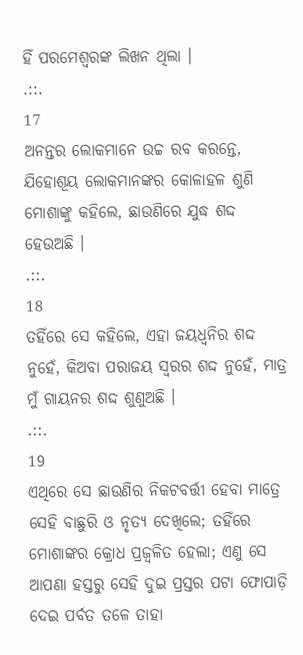ହିଁ ପରମେଶ୍ଵରଙ୍କ ଲିଖନ ଥିଲା ।
.::.
17
ଅନନ୍ତର ଲୋକମାନେ ଉଚ୍ଚ ରବ କରନ୍ତେ, ଯିହୋଶୂୟ ଲୋକମାନଙ୍କର କୋଳାହଳ ଶୁଣି ମୋଶାଙ୍କୁ କହିଲେ, ଛାଉଣିରେ ଯୁଦ୍ଧ ଶଦ୍ଦ ହେଉଅଛି ।
.::.
18
ତହିଁରେ ସେ କହିଲେ, ଏହା ଜୟଧ୍ଵନିର ଶଦ୍ଦ ନୁହେଁ, କିଅବା ପରାଜୟ ସ୍ଵରର ଶଦ୍ଦ ନୁହେଁ, ମାତ୍ର ମୁଁ ଗାୟନର ଶଦ୍ଦ ଶୁଣୁଅଛି ।
.::.
19
ଏଥିରେ ସେ ଛାଉଣିର ନିକଟବର୍ତ୍ତୀ ହେବା ମାତ୍ରେ ସେହି ବାଛୁରି ଓ ନୃତ୍ୟ ଦେଖିଲେ; ତହିଁରେ ମୋଶାଙ୍କର କ୍ରୋଧ ପ୍ରଜ୍ଵଳିତ ହେଲା; ଏଣୁ ସେ ଆପଣା ହସ୍ତରୁ ସେହି ଦୁଇ ପ୍ରସ୍ତର ପଟା ଫୋପାଡ଼ି ଦେଇ ପର୍ବତ ତଳେ ତାହା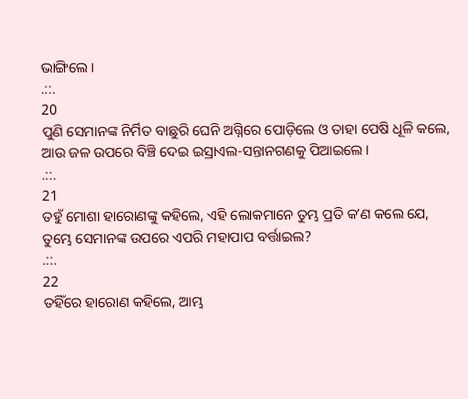ଭାଙ୍ଗିଲେ ।
.::.
20
ପୁଣି ସେମାନଙ୍କ ନିର୍ମିତ ବାଛୁରି ଘେନି ଅଗ୍ନିରେ ପୋଡ଼ିଲେ ଓ ତାହା ପେଷି ଧୂଳି କଲେ, ଆଉ ଜଳ ଉପରେ ବିଞ୍ଚି ଦେଇ ଇସ୍ରାଏଲ-ସନ୍ତାନଗଣକୁ ପିଆଇଲେ।
.::.
21
ତହୁଁ ମୋଶା ହାରୋଣଙ୍କୁ କହିଲେ, ଏହି ଲୋକମାନେ ତୁମ୍ଭ ପ୍ରତି କʼଣ କଲେ ଯେ, ତୁମ୍ଭେ ସେମାନଙ୍କ ଉପରେ ଏପରି ମହାପାପ ବର୍ତ୍ତାଇଲ?
.::.
22
ତହିଁରେ ହାରୋଣ କହିଲେ, ଆମ୍ଭ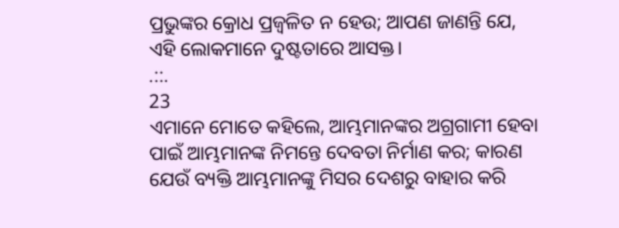ପ୍ରଭୁଙ୍କର କ୍ରୋଧ ପ୍ରଜ୍ଵଳିତ ନ ହେଉ; ଆପଣ ଜାଣନ୍ତି ଯେ, ଏହି ଲୋକମାନେ ଦୁଷ୍ଟତାରେ ଆସକ୍ତ।
.::.
23
ଏମାନେ ମୋତେ କହିଲେ, ଆମ୍ଭମାନଙ୍କର ଅଗ୍ରଗାମୀ ହେବା ପାଇଁ ଆମ୍ଭମାନଙ୍କ ନିମନ୍ତେ ଦେବତା ନିର୍ମାଣ କର; କାରଣ ଯେଉଁ ବ୍ୟକ୍ତି ଆମ୍ଭମାନଙ୍କୁ ମିସର ଦେଶରୁ ବାହାର କରି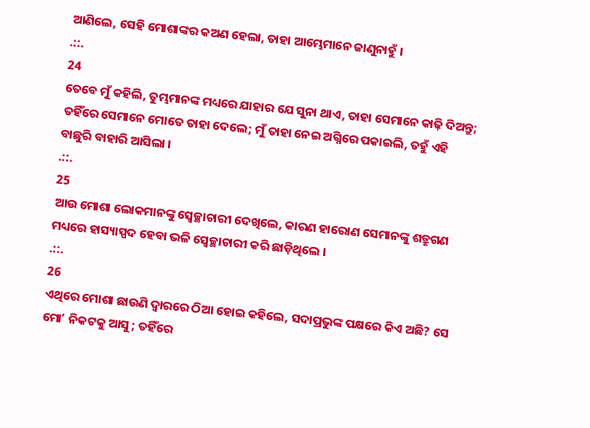ଆଣିଲେ, ସେହି ମୋଶାଙ୍କର କଅଣ ହେଲା, ତାହା ଆମ୍ଭେମାନେ ଜାଣୁନାହୁଁ ।
.::.
24
ତେବେ ମୁଁ କହିଲି, ତୁମ୍ଭମାନଙ୍କ ମଧ୍ୟରେ ଯାହାର ଯେ ସୁନା ଥାଏ, ତାହା ସେମାନେ କାଢ଼ି ଦିଅନ୍ତୁ; ତହିଁରେ ସେମାନେ ମୋତେ ତାହା ଦେଲେ; ମୁଁ ତାହା ନେଇ ଅଗ୍ନିରେ ପକାଇଲି, ତହୁଁ ଏହି ବାଛୁରି ବାହାରି ଆସିଲା ।
.::.
25
ଆଉ ମୋଶା ଲୋକମାନଙ୍କୁ ସ୍ଵେଚ୍ଛାଚାରୀ ଦେଖିଲେ, କାରଣ ହାରୋଣ ସେମାନଙ୍କୁ ଶତ୍ରୁଗଣ ମଧ୍ୟରେ ହାସ୍ୟାସ୍ପଦ ହେବା ଭଳି ସ୍ଵେଚ୍ଛାଚାରୀ କରି ଛାଡ଼ିଥିଲେ ।
.::.
26
ଏଥିରେ ମୋଶା ଛାଉଣି ଦ୍ଵାରରେ ଠିଆ ହୋଇ କହିଲେ, ସଦାପ୍ରଭୁଙ୍କ ପକ୍ଷରେ କିଏ ଅଛି? ସେ ମୋʼ ନିକଟକୁ ଆସୁ; ତହିଁରେ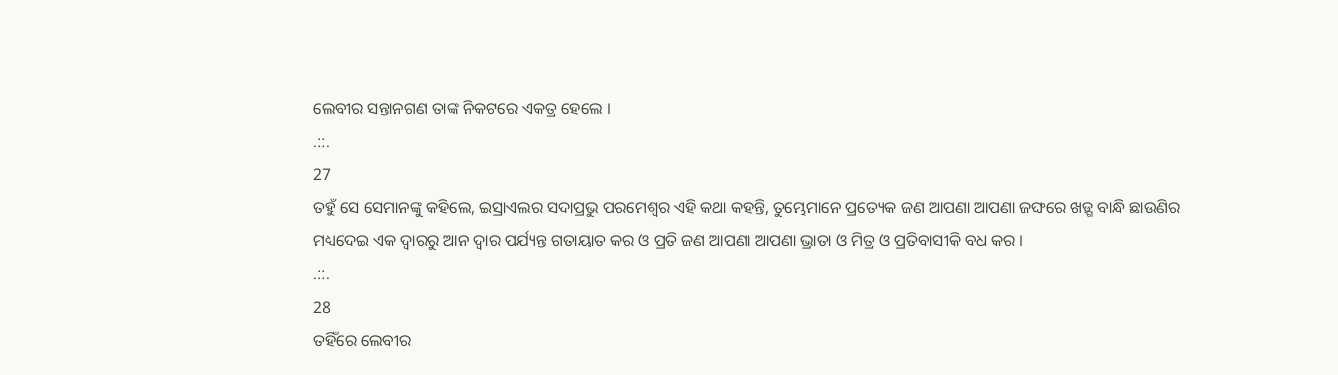ଲେବୀର ସନ୍ତାନଗଣ ତାଙ୍କ ନିକଟରେ ଏକତ୍ର ହେଲେ ।
.::.
27
ତହୁଁ ସେ ସେମାନଙ୍କୁ କହିଲେ, ଇସ୍ରାଏଲର ସଦାପ୍ରଭୁ ପରମେଶ୍ଵର ଏହି କଥା କହନ୍ତି, ତୁମ୍ଭେମାନେ ପ୍ରତ୍ୟେକ ଜଣ ଆପଣା ଆପଣା ଜଙ୍ଘରେ ଖଡ଼୍ଗ ବାନ୍ଧି ଛାଉଣିର ମଧ୍ୟଦେଇ ଏକ ଦ୍ଵାରରୁ ଆନ ଦ୍ଵାର ପର୍ଯ୍ୟନ୍ତ ଗତାୟାତ କର ଓ ପ୍ରତି ଜଣ ଆପଣା ଆପଣା ଭ୍ରାତା ଓ ମିତ୍ର ଓ ପ୍ରତିବାସୀକି ବଧ କର ।
.::.
28
ତହିଁରେ ଲେବୀର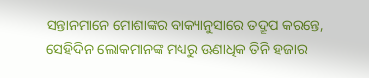ସନ୍ତାନମାନେ ମୋଶାଙ୍କର ବାକ୍ୟାନୁସାରେ ତଦ୍ରୂପ କରନ୍ତେ, ସେହିଦିନ ଲୋକମାନଙ୍କ ମଧ୍ୟରୁ ଊଣାଧିକ ତିନି ହଜାର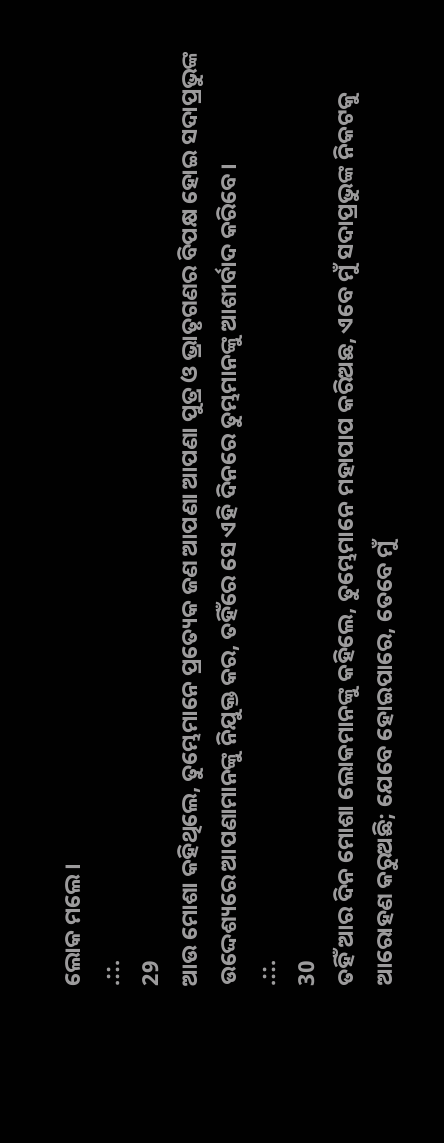ଲୋକ ମଲେ ।
.::.
29
ଆଉ ମୋଶା କହିଥିଲେ, ତୁମ୍ଭେମାନେ ପ୍ରତ୍ୟେକ ଜଣ ଆପଣା ଆପଣା ପୁତ୍ର ଓ ଭ୍ରାତୃଗଣର ବିପକ୍ଷ ହୋଇ ସଦାପ୍ରଭୁଙ୍କ ଉଦ୍ଦେଶ୍ୟରେ ଆପଣାମାନଙ୍କୁ ନିଯୁକ୍ତ କର, ତହିଁରେ ସେ ଏହି ଦିନରେ ତୁମ୍ଭମାନଙ୍କୁ ଆଶୀର୍ବାଦ କରିବେ।
.::.
30
ତହିଁ ଆର ଦିନ ମୋଶା ଲୋକମାନଙ୍କୁ କହିଲେ, ତୁମ୍ଭେମାନେ ମହାପାପ କରିଅଛ, ଏବେ ମୁଁ ସଦାପ୍ରଭୁଙ୍କ ନିକଟକୁ ଆରୋହଣ କରୁଅଛି; ଯେବେ ହୋଇପାରେ, ତେବେ ମୁଁ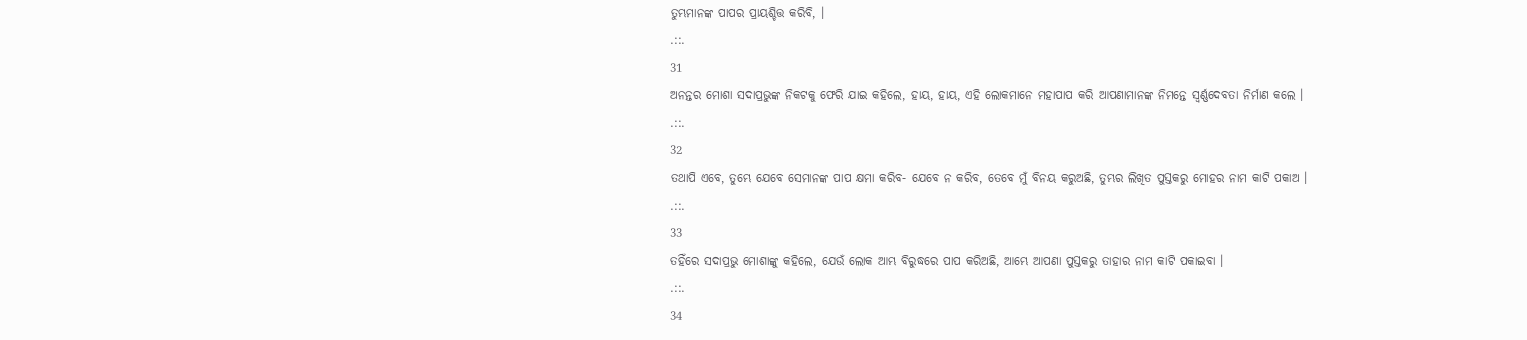ତୁମ୍ଭମାନଙ୍କ ପାପର ପ୍ରାୟଶ୍ଚିତ୍ତ କରିବି, ।
.::.
31
ଅନନ୍ତର ମୋଶା ସଦାପ୍ରଭୁଙ୍କ ନିକଟକୁ ଫେରି ଯାଇ କହିଲେ, ହାୟ, ହାୟ, ଏହି ଲୋକମାନେ ମହାପାପ କରି ଆପଣାମାନଙ୍କ ନିମନ୍ତେ ସ୍ଵର୍ଣ୍ଣଦେବତା ନିର୍ମାଣ କଲେ ।
.::.
32
ତଥାପି ଏବେ, ତୁମ୍ଭେ ଯେବେ ସେମାନଙ୍କ ପାପ କ୍ଷମା କରିବ- ଯେବେ ନ କରିବ, ତେବେ ମୁଁ ବିନୟ କରୁଅଛି, ତୁମ୍ଭର ଲିଖିତ ପୁସ୍ତକରୁ ମୋହର ନାମ କାଟି ପକାଅ ।
.::.
33
ତହିଁରେ ସଦାପ୍ରଭୁ ମୋଶାଙ୍କୁ କହିଲେ, ଯେଉଁ ଲୋକ ଆମ୍ଭ ବିରୁଦ୍ଧରେ ପାପ କରିଅଛି, ଆମ୍ଭେ ଆପଣା ପୁସ୍ତକରୁ ତାହାର ନାମ କାଟି ପକାଇବା ।
.::.
34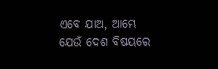ଏବେ ଯାଅ, ଆମ୍ଭେ ଯେଉଁ ଦେଶ ବିଷୟରେ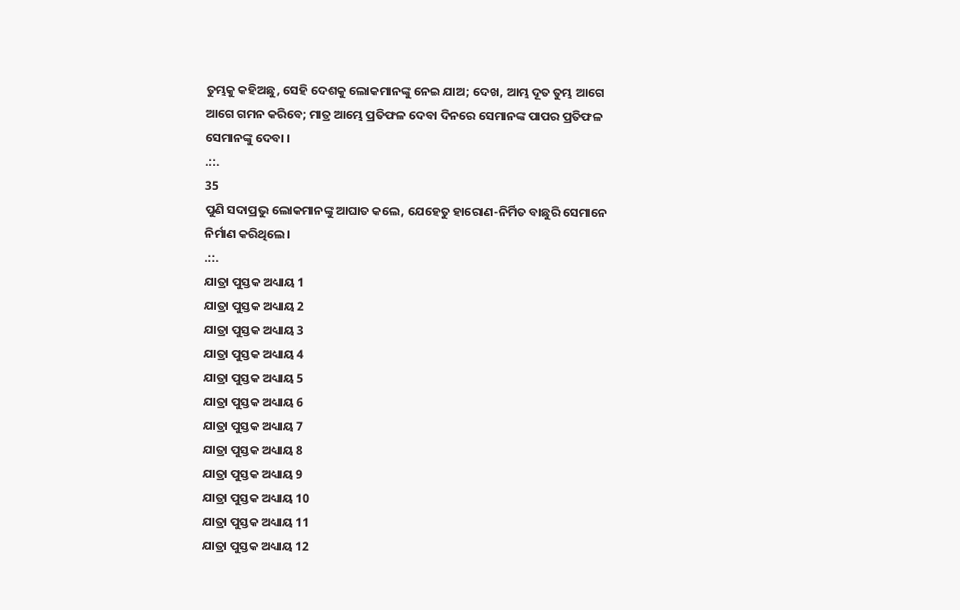ତୁମ୍ଭକୁ କହିଅଛୁ, ସେହି ଦେଶକୁ ଲୋକମାନଙ୍କୁ ନେଇ ଯାଅ; ଦେଖ, ଆମ୍ଭ ଦୂତ ତୁମ୍ଭ ଆଗେ ଆଗେ ଗମନ କରିବେ; ମାତ୍ର ଆମ୍ଭେ ପ୍ରତିଫଳ ଦେବା ଦିନରେ ସେମାନଙ୍କ ପାପର ପ୍ରତିଫଳ ସେମାନଙ୍କୁ ଦେବା ।
.::.
35
ପୁଣି ସଦାପ୍ରଭୁ ଲୋକମାନଙ୍କୁ ଆଘାତ କଲେ, ଯେହେତୁ ହାରୋଣ-ନିର୍ମିତ ବାଛୁରି ସେମାନେ ନିର୍ମାଣ କରିଥିଲେ।
.::.
ଯାତ୍ରା ପୁସ୍ତକ ଅଧ୍ୟାୟ 1
ଯାତ୍ରା ପୁସ୍ତକ ଅଧ୍ୟାୟ 2
ଯାତ୍ରା ପୁସ୍ତକ ଅଧ୍ୟାୟ 3
ଯାତ୍ରା ପୁସ୍ତକ ଅଧ୍ୟାୟ 4
ଯାତ୍ରା ପୁସ୍ତକ ଅଧ୍ୟାୟ 5
ଯାତ୍ରା ପୁସ୍ତକ ଅଧ୍ୟାୟ 6
ଯାତ୍ରା ପୁସ୍ତକ ଅଧ୍ୟାୟ 7
ଯାତ୍ରା ପୁସ୍ତକ ଅଧ୍ୟାୟ 8
ଯାତ୍ରା ପୁସ୍ତକ ଅଧ୍ୟାୟ 9
ଯାତ୍ରା ପୁସ୍ତକ ଅଧ୍ୟାୟ 10
ଯାତ୍ରା ପୁସ୍ତକ ଅଧ୍ୟାୟ 11
ଯାତ୍ରା ପୁସ୍ତକ ଅଧ୍ୟାୟ 12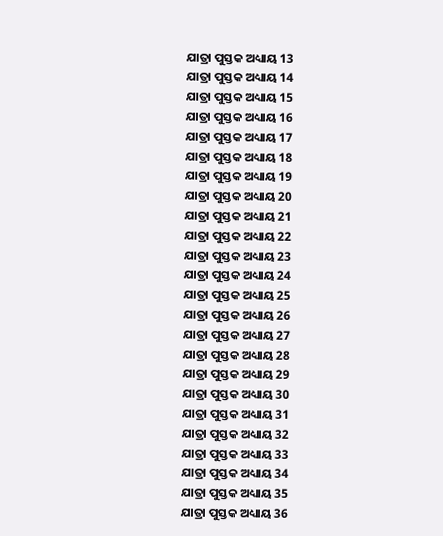ଯାତ୍ରା ପୁସ୍ତକ ଅଧ୍ୟାୟ 13
ଯାତ୍ରା ପୁସ୍ତକ ଅଧ୍ୟାୟ 14
ଯାତ୍ରା ପୁସ୍ତକ ଅଧ୍ୟାୟ 15
ଯାତ୍ରା ପୁସ୍ତକ ଅଧ୍ୟାୟ 16
ଯାତ୍ରା ପୁସ୍ତକ ଅଧ୍ୟାୟ 17
ଯାତ୍ରା ପୁସ୍ତକ ଅଧ୍ୟାୟ 18
ଯାତ୍ରା ପୁସ୍ତକ ଅଧ୍ୟାୟ 19
ଯାତ୍ରା ପୁସ୍ତକ ଅଧ୍ୟାୟ 20
ଯାତ୍ରା ପୁସ୍ତକ ଅଧ୍ୟାୟ 21
ଯାତ୍ରା ପୁସ୍ତକ ଅଧ୍ୟାୟ 22
ଯାତ୍ରା ପୁସ୍ତକ ଅଧ୍ୟାୟ 23
ଯାତ୍ରା ପୁସ୍ତକ ଅଧ୍ୟାୟ 24
ଯାତ୍ରା ପୁସ୍ତକ ଅଧ୍ୟାୟ 25
ଯାତ୍ରା ପୁସ୍ତକ ଅଧ୍ୟାୟ 26
ଯାତ୍ରା ପୁସ୍ତକ ଅଧ୍ୟାୟ 27
ଯାତ୍ରା ପୁସ୍ତକ ଅଧ୍ୟାୟ 28
ଯାତ୍ରା ପୁସ୍ତକ ଅଧ୍ୟାୟ 29
ଯାତ୍ରା ପୁସ୍ତକ ଅଧ୍ୟାୟ 30
ଯାତ୍ରା ପୁସ୍ତକ ଅଧ୍ୟାୟ 31
ଯାତ୍ରା ପୁସ୍ତକ ଅଧ୍ୟାୟ 32
ଯାତ୍ରା ପୁସ୍ତକ ଅଧ୍ୟାୟ 33
ଯାତ୍ରା ପୁସ୍ତକ ଅଧ୍ୟାୟ 34
ଯାତ୍ରା ପୁସ୍ତକ ଅଧ୍ୟାୟ 35
ଯାତ୍ରା ପୁସ୍ତକ ଅଧ୍ୟାୟ 36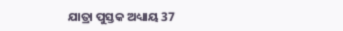ଯାତ୍ରା ପୁସ୍ତକ ଅଧ୍ୟାୟ 37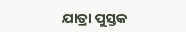ଯାତ୍ରା ପୁସ୍ତକ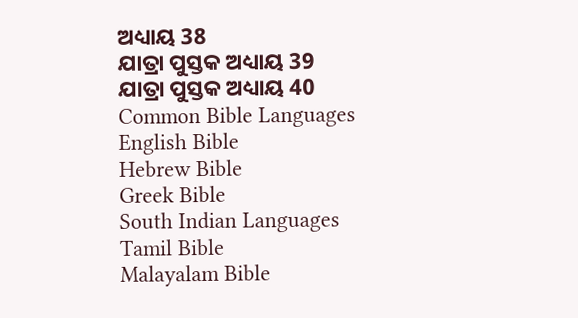ଅଧ୍ୟାୟ 38
ଯାତ୍ରା ପୁସ୍ତକ ଅଧ୍ୟାୟ 39
ଯାତ୍ରା ପୁସ୍ତକ ଅଧ୍ୟାୟ 40
Common Bible Languages
English Bible
Hebrew Bible
Greek Bible
South Indian Languages
Tamil Bible
Malayalam Bible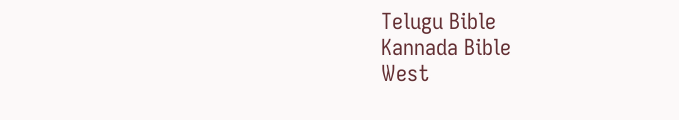Telugu Bible
Kannada Bible
West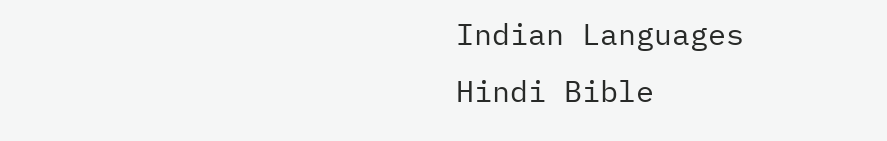Indian Languages
Hindi Bible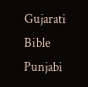Gujarati Bible
Punjabi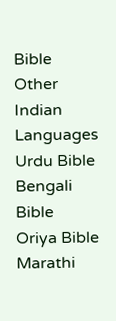Bible
Other Indian Languages
Urdu Bible
Bengali Bible
Oriya Bible
Marathi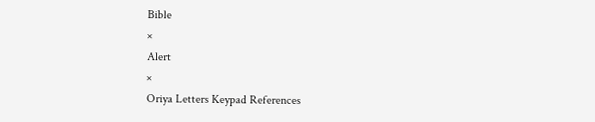Bible
×
Alert
×
Oriya Letters Keypad References